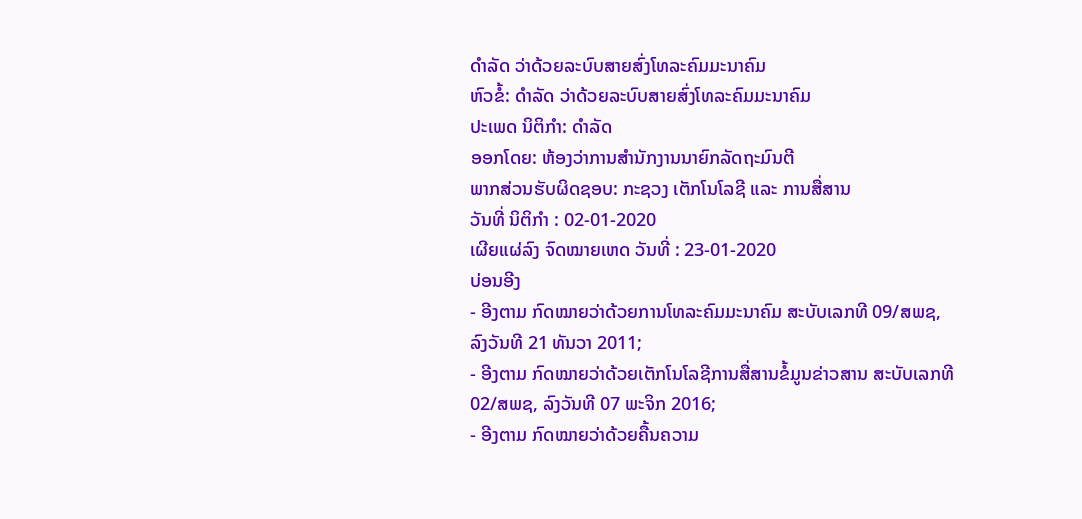ດໍາລັດ ວ່າດ້ວຍລະບົບສາຍສົ່ງໂທລະຄົມມະນາຄົມ
ຫົວຂໍ້: ດໍາລັດ ວ່າດ້ວຍລະບົບສາຍສົ່ງໂທລະຄົມມະນາຄົມ
ປະເພດ ນິຕິກໍາ: ດໍາລັດ
ອອກໂດຍ: ຫ້ອງວ່າການສຳນັກງານນາຍົກລັດຖະມົນຕີ
ພາກສ່ວນຮັບຜິດຊອບ: ກະຊວງ ເຕັກໂນໂລຊີ ແລະ ການສື່ສານ
ວັນທີ່ ນິຕິກໍາ : 02-01-2020
ເຜີຍແຜ່ລົງ ຈົດໝາຍເຫດ ວັນທີ່ : 23-01-2020
ບ່ອນອີງ
- ອີງຕາມ ກົດໝາຍວ່າດ້ວຍການໂທລະຄົມມະນາຄົມ ສະບັບເລກທີ 09/ສພຊ, ລົງວັນທີ 21 ທັນວາ 2011;
- ອີງຕາມ ກົດໝາຍວ່າດ້ວຍເຕັກໂນໂລຊີການສື່ສານຂໍ້ມູນຂ່າວສານ ສະບັບເລກທີ 02/ສພຊ, ລົງວັນທີ 07 ພະຈິກ 2016;
- ອີງຕາມ ກົດໝາຍວ່າດ້ວຍຄື້ນຄວາມ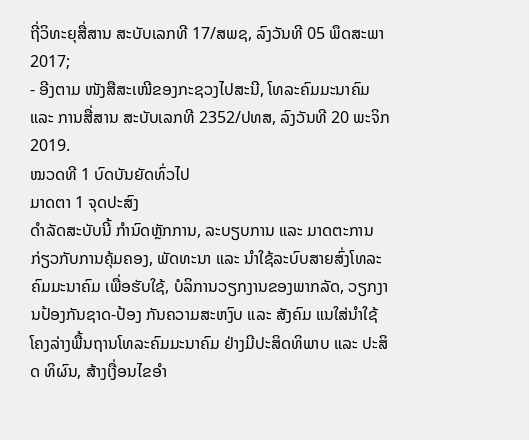ຖີ່ວິທະຍຸສື່ສານ ສະບັບເລກທີ 17/ສພຊ, ລົງວັນທີ 05 ພຶດສະພາ 2017;
- ອີງຕາມ ໜັງສືສະເໜີຂອງກະຊວງໄປສະນີ, ໂທລະຄົມມະນາຄົມ ແລະ ການສື່ສານ ສະບັບເລກທີ 2352/ປທສ, ລົງວັນທີ 20 ພະຈິກ 2019.
ໝວດທີ 1 ບົດບັນຍັດທົ່ວໄປ
ມາດຕາ 1 ຈຸດປະສົງ
ດຳລັດສະບັບນີ້ ກຳນົດຫຼັກການ, ລະບຽບການ ແລະ ມາດຕະການ ກ່ຽວກັບການຄຸ້ມຄອງ, ພັດທະນາ ແລະ ນໍາໃຊ້ລະບົບສາຍສົ່ງໂທລະຄົມມະນາຄົມ ເພື່ອຮັບໃຊ້, ບໍລິການວຽກງານຂອງພາກລັດ, ວຽກງານປ້ອງກັນຊາດ-ປ້ອງ ກັນຄວາມສະຫງົບ ແລະ ສັງຄົມ ແນໃສ່ນໍາໃຊ້ໂຄງລ່າງພື້ນຖານໂທລະຄົມມະນາຄົມ ຢ່າງມີປະສິດທິພາບ ແລະ ປະສິດ ທິຜົນ, ສ້າງເງື່ອນໄຂອໍາ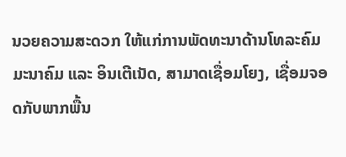ນວຍຄວາມສະດວກ ໃຫ້ແກ່ການພັດທະນາດ້ານໂທລະຄົມມະນາຄົມ ແລະ ອິນເຕີເນັດ, ສາມາດເຊື່ອມໂຍງ, ເຊື່ອມຈອດກັບພາກພື້ນ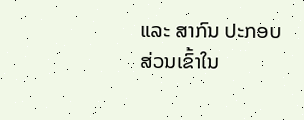ແລະ ສາກົນ ປະກອບສ່ວນເຂົ້າໃນ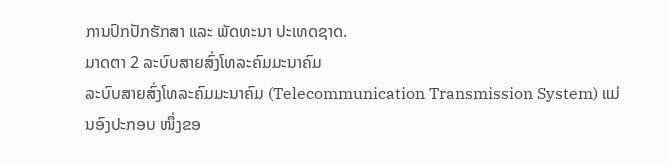ການປົກປັກຮັກສາ ແລະ ພັດທະນາ ປະເທດຊາດ.
ມາດຕາ 2 ລະບົບສາຍສົ່ງໂທລະຄົມມະນາຄົມ
ລະບົບສາຍສົ່ງໂທລະຄົມມະນາຄົມ (Telecommunication Transmission System) ແມ່ນອົງປະກອບ ໜຶ່ງຂອ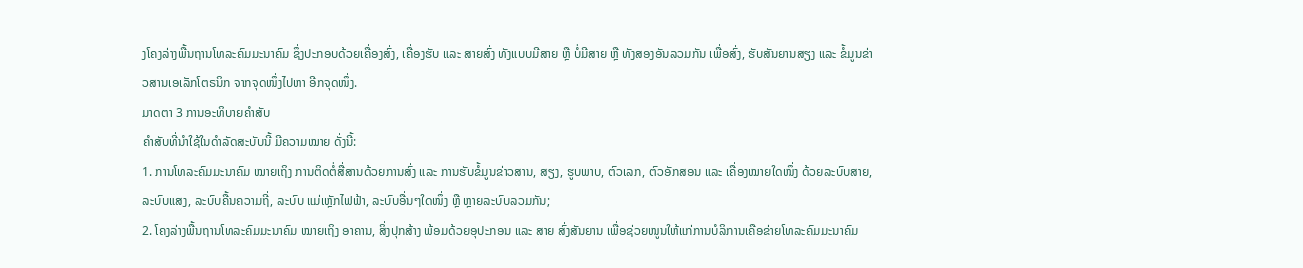ງໂຄງລ່າງພື້ນຖານໂທລະຄົມມະນາຄົມ ຊຶ່ງປະກອບດ້ວຍເຄື່ອງສົ່ງ, ເຄື່ອງຮັບ ແລະ ສາຍສົ່ງ ທັງແບບມີສາຍ ຫຼື ບໍ່ມີສາຍ ຫຼື ທັງສອງອັນລວມກັນ ເພື່ອສົ່ງ, ຮັບສັນຍານສຽງ ແລະ ຂໍ້ມູນຂ່າວສານເອເລັກໂຕຣນິກ ຈາກຈຸດໜຶ່ງໄປຫາ ອີກຈຸດໜຶ່ງ.
ມາດຕາ 3 ການອະທິບາຍຄໍາສັບ
ຄໍາສັບທີ່ນໍາໃຊ້ໃນດໍາລັດສະບັບນີ້ ມີຄວາມໝາຍ ດັ່ງນີ້:
1. ການໂທລະຄົມມະນາຄົມ ໝາຍເຖິງ ການຕິດຕໍ່ສື່ສານດ້ວຍການສົ່ງ ແລະ ການຮັບຂໍ້ມູນຂ່າວສານ, ສຽງ, ຮູບພາບ, ຕົວເລກ, ຕົວອັກສອນ ແລະ ເຄື່ອງໝາຍໃດໜຶ່ງ ດ້ວຍລະບົບສາຍ, ລະບົບແສງ, ລະບົບຄື້ນຄວາມຖີ່, ລະບົບ ແມ່ເຫຼັກໄຟຟ້າ, ລະບົບອື່ນໆໃດໜຶ່ງ ຫຼື ຫຼາຍລະບົບລວມກັນ;
2. ໂຄງລ່າງພື້ນຖານໂທລະຄົມມະນາຄົມ ໝາຍເຖິງ ອາຄານ, ສິ່ງປຸກສ້າງ ພ້ອມດ້ວຍອຸປະກອນ ແລະ ສາຍ ສົ່ງສັນຍານ ເພື່ອຊ່ວຍໜູນໃຫ້ແກ່ການບໍລິການເຄືອຂ່າຍໂທລະຄົມມະນາຄົມ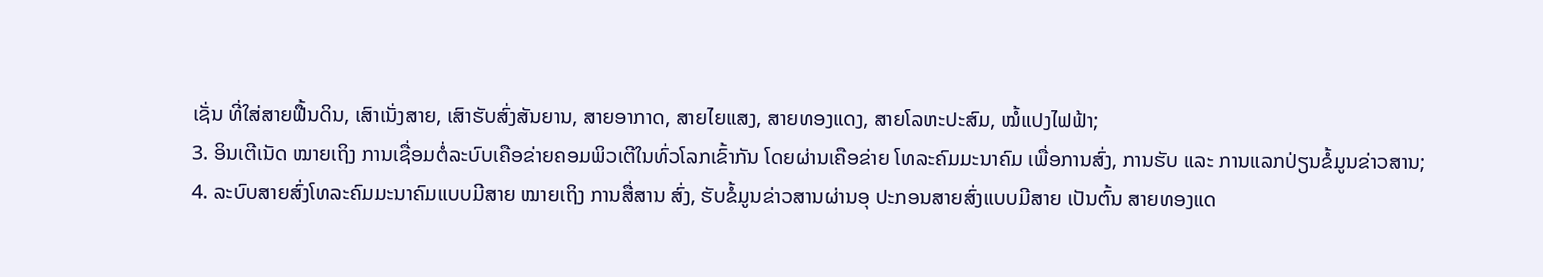ເຊັ່ນ ທີ່ໃສ່ສາຍຟື້ນດິນ, ເສົາເນັ່ງສາຍ, ເສົາຮັບສົ່ງສັນຍານ, ສາຍອາກາດ, ສາຍໄຍແສງ, ສາຍທອງແດງ, ສາຍໂລຫະປະສົມ, ໝໍ້ແປງໄຟຟ້າ;
3. ອິນເຕີເນັດ ໝາຍເຖິງ ການເຊື່ອມຕໍ່ລະບົບເຄືອຂ່າຍຄອມພິວເຕີໃນທົ່ວໂລກເຂົ້າກັນ ໂດຍຜ່ານເຄືອຂ່າຍ ໂທລະຄົມມະນາຄົມ ເພື່ອການສົ່ງ, ການຮັບ ແລະ ການແລກປ່ຽນຂໍ້ມູນຂ່າວສານ;
4. ລະບົບສາຍສົ່ງໂທລະຄົມມະນາຄົມແບບມີສາຍ ໝາຍເຖິງ ການສື່ສານ ສົ່ງ, ຮັບຂໍ້ມູນຂ່າວສານຜ່ານອຸ ປະກອນສາຍສົ່ງແບບມີສາຍ ເປັນຕົ້ນ ສາຍທອງແດ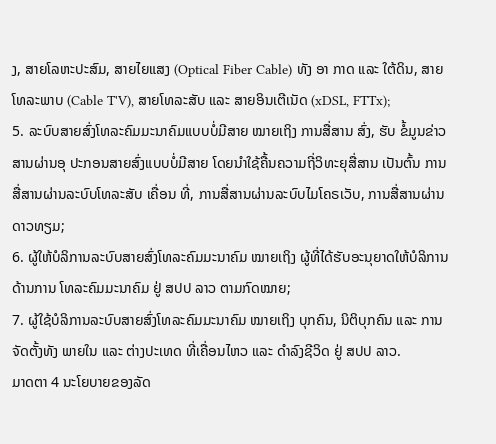ງ, ສາຍໂລຫະປະສົມ, ສາຍໄຍແສງ (Optical Fiber Cable) ທັງ ອາ ກາດ ແລະ ໃຕ້ດິນ, ສາຍໂທລະພາບ (Cable T'V), ສາຍໂທລະສັບ ແລະ ສາຍອິນເຕີເນັດ (xDSL, FTTx);
5. ລະບົບສາຍສົ່ງໂທລະຄົມມະນາຄົມແບບບໍ່ມີສາຍ ໝາຍເຖິງ ການສື່ສານ ສົ່ງ, ຮັບ ຂໍ້ມູນຂ່າວສານຜ່ານອຸ ປະກອນສາຍສົ່ງແບບບໍ່ມີສາຍ ໂດຍນໍາໃຊ້ຄື້ນຄວາມຖີ່ວິທະຍຸສື່ສານ ເປັນຕົ້ນ ການສື່ສານຜ່ານລະບົບໂທລະສັບ ເຄື່ອນ ທີ່, ການສື່ສານຜ່ານລະບົບໄມໂຄຣເວັບ, ການສື່ສານຜ່ານດາວທຽມ;
6. ຜູ້ໃຫ້ບໍລິການລະບົບສາຍສົ່ງໂທລະຄົມມະນາຄົມ ໝາຍເຖິງ ຜູ້ທີ່ໄດ້ຮັບອະນຸຍາດໃຫ້ບໍລິການດ້ານການ ໂທລະຄົມມະນາຄົມ ຢູ່ ສປປ ລາວ ຕາມກົດໝາຍ;
7. ຜູ້ໃຊ້ບໍລິການລະບົບສາຍສົ່ງໂທລະຄົມມະນາຄົມ ໝາຍເຖິງ ບຸກຄົນ, ນິຕິບຸກຄົນ ແລະ ການຈັດຕັ້ງທັງ ພາຍໃນ ແລະ ຕ່າງປະເທດ ທີ່ເຄື່ອນໄຫວ ແລະ ດໍາລົງຊີວິດ ຢູ່ ສປປ ລາວ.
ມາດຕາ 4 ນະໂຍບາຍຂອງລັດ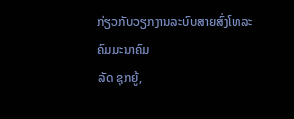ກ່ຽວກັບວຽກງານລະບົບສາຍສົ່ງໂທລະຄົມມະນາຄົມ
ລັດ ຊຸກຍູ້,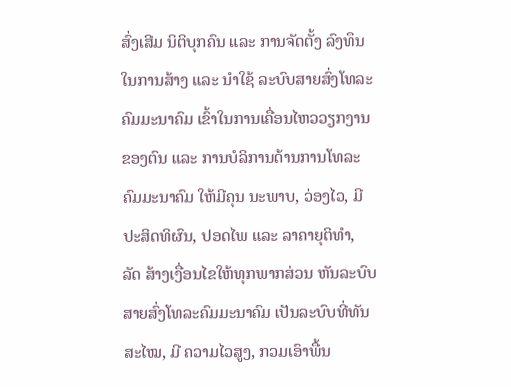ສົ່ງເສີມ ນິຕິບຸກຄົນ ແລະ ການຈັດຕັ້ງ ລົງທຶນໃນການສ້າງ ແລະ ນໍາໃຊ້ ລະບົບສາຍສົ່ງໂທລະ ຄົມມະນາຄົມ ເຂົ້າໃນການເຄື່ອນໄຫວວຽກງານຂອງຕົນ ແລະ ການບໍລິການດ້ານການໂທລະຄົມມະນາຄົມ ໃຫ້ມີຄຸນ ນະພາບ, ວ່ອງໄວ, ມີປະສິດທິຜົນ, ປອດໄພ ແລະ ລາຄາຍຸຕິທຳ,
ລັດ ສ້າງເງື່ອນໄຂໃຫ້ທຸກພາກສ່ວນ ຫັນລະບົບສາຍສົ່ງໂທລະຄົມມະນາຄົມ ເປັນລະບົບທີ່ທັນສະໄໝ, ມີ ຄວາມໄວສູງ, ກວມເອົາພື້ນ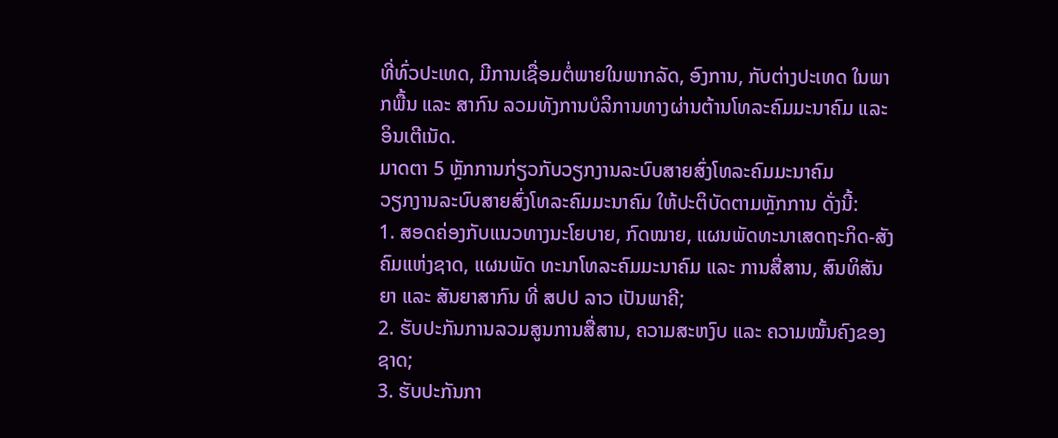ທີ່ທົ່ວປະເທດ, ມີການເຊື່ອມຕໍ່ພາຍໃນພາກລັດ, ອົງການ, ກັບຕ່າງປະເທດ ໃນພາກພື້ນ ແລະ ສາກົນ ລວມທັງການບໍລິການທາງຜ່ານຕ້ານໂທລະຄົມມະນາຄົມ ແລະ ອິນເຕີເນັດ.
ມາດຕາ 5 ຫຼັກການກ່ຽວກັບວຽກງານລະບົບສາຍສົ່ງໂທລະຄົມມະນາຄົມ
ວຽກງານລະບົບສາຍສົ່ງໂທລະຄົມມະນາຄົມ ໃຫ້ປະຕິບັດຕາມຫຼັກການ ດັ່ງນີ້:
1. ສອດຄ່ອງກັບແນວທາງນະໂຍບາຍ, ກົດໝາຍ, ແຜນພັດທະນາເສດຖະກິດ-ສັງຄົມແຫ່ງຊາດ, ແຜນພັດ ທະນາໂທລະຄົມມະນາຄົມ ແລະ ການສື່ສານ, ສົນທິສັນຍາ ແລະ ສັນຍາສາກົນ ທີ່ ສປປ ລາວ ເປັນພາຄີ;
2. ຮັບປະກັນການລວມສູນການສື່ສານ, ຄວາມສະຫງົບ ແລະ ຄວາມໝັ້ນຄົງຂອງຊາດ;
3. ຮັບປະກັນກາ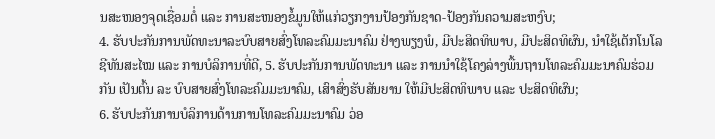ນສະໜອງຈຸດເຊື່ອມຕໍ່ ແລະ ການສະໜອງຂໍ້ມູນໃຫ້ແກ່ວຽກງານປ້ອງກັນຊາດ-ປ້ອງກັນຄວາມສະຫງົບ;
4. ຮັບປະກັນການພັດທະນາລະບົບສາຍສົ່ງໂທລະຄົມມະນາຄົມ ຢ່າງພຽງພໍ, ມີປະສິດທິພາບ, ມີປະສິດທິຜົນ, ນໍາໃຊ້ເຕັກໂນໂລຊີທັນສະໄໝ ແລະ ການບໍລິການທີ່ດີ, 5. ຮັບປະກັນການພັດທະນາ ແລະ ການນໍາໃຊ້ໂຄງລ່າງພື້ນຖານໂທລະຄົມມະນາຄົມຮ່ວມກັນ ເປັນຕົ້ນ ລະ ບົບສາຍສົ່ງໂທລະຄົມມະນາຄົມ, ເສົາສົ່ງຮັບສັນຍານ ໃຫ້ມີປະສິດທິພາບ ແລະ ປະສິດທິຜົນ;
6. ຮັບປະກັນການບໍລິການດ້ານການໂທລະຄົມມະນາຄົມ ວ່ອ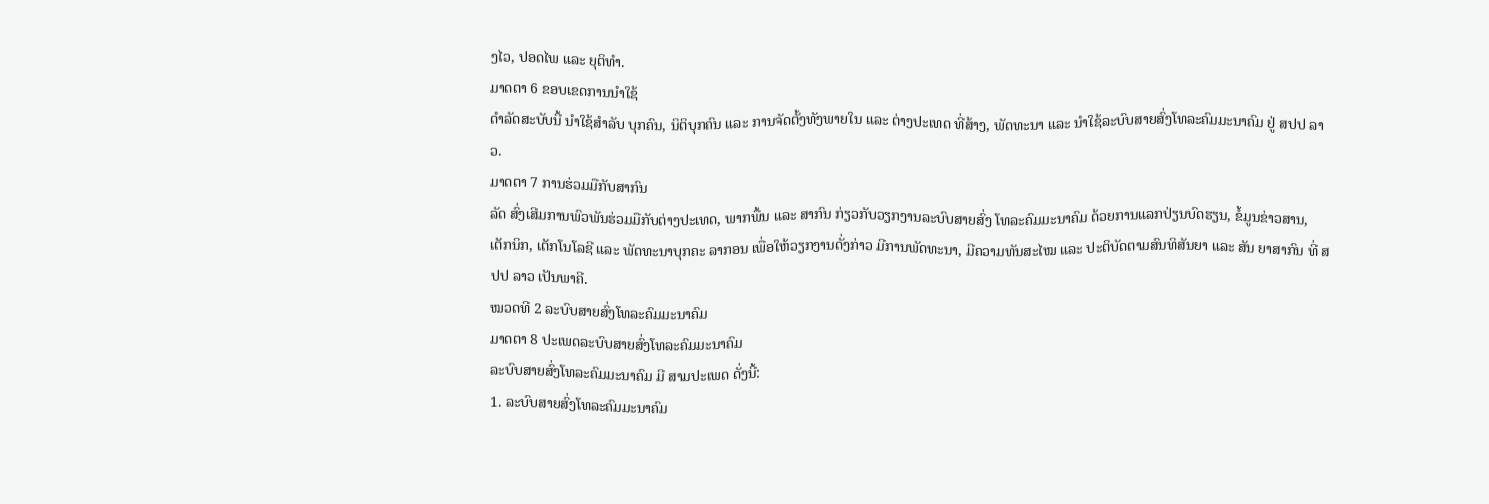ງໄວ, ປອດໄພ ແລະ ຍຸຕິທຳ.
ມາດຕາ 6 ຂອບເຂດການນໍາໃຊ້
ດຳລັດສະບັບນີ້ ນໍາໃຊ້ສໍາລັບ ບຸກຄົນ, ນິຕິບຸກຄົນ ແລະ ການຈັດຕັ້ງທັງພາຍໃນ ແລະ ຕ່າງປະເທດ ທີ່ສ້າງ, ພັດທະນາ ແລະ ນໍາໃຊ້ລະບົບສາຍສົ່ງໂທລະຄົມມະນາຄົມ ຢູ່ ສປປ ລາວ.
ມາດຕາ 7 ການຮ່ວມມືກັບສາກົນ
ລັດ ສົ່ງເສີມການພົວພັນຮ່ວມມືກັບຕ່າງປະເທດ, ພາກພື້ນ ແລະ ສາກົນ ກ່ຽວກັບວຽກງານລະບົບສາຍສົ່ງ ໂທລະຄົມມະນາຄົມ ດ້ວຍການແລກປ່ຽນບົດຮຽນ, ຂໍ້ມູນຂ່າວສານ, ເຕັກນິກ, ເຕັກໂນໂລຊີ ແລະ ພັດທະນາບຸກຄະ ລາກອນ ເພື່ອໃຫ້ວຽກງານດັ່ງກ່າວ ມີການພັດທະນາ, ມີຄວາມທັນສະໄໝ ແລະ ປະຕິບັດຕາມສົນທິສັນຍາ ແລະ ສັນ ຍາສາກົນ ທີ່ ສປປ ລາວ ເປັນພາຄີ.
ໝວດທີ 2 ລະບົບສາຍສົ່ງໂທລະຄົມມະນາຄົມ
ມາດຕາ 8 ປະເພດລະບົບສາຍສົ່ງໂທລະຄົມມະນາຄົມ
ລະບົບສາຍສົ່ງໂທລະຄົມມະນາຄົມ ມີ ສາມປະເພດ ດັ່ງນີ້:
1. ລະບົບສາຍສົ່ງໂທລະຄົມມະນາຄົມ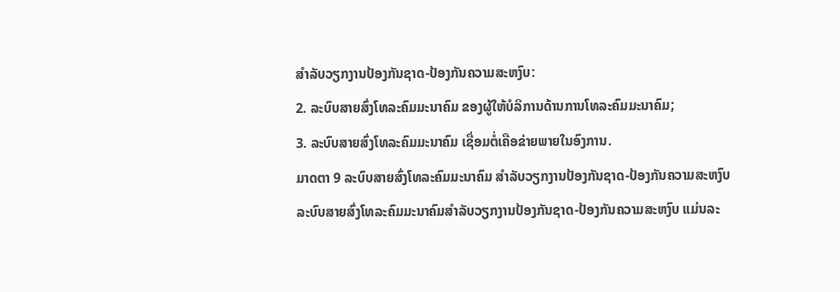ສໍາລັບວຽກງານປ້ອງກັນຊາດ-ປ້ອງກັນຄວາມສະຫງົບ:
2. ລະບົບສາຍສົ່ງໂທລະຄົມມະນາຄົມ ຂອງຜູ້ໃຫ້ບໍລິການດ້ານການໂທລະຄົມມະນາຄົມ;
3. ລະບົບສາຍສົ່ງໂທລະຄົມມະນາຄົມ ເຊື່ອມຕໍ່ເຄືອຂ່າຍພາຍໃນອົງການ.
ມາດຕາ 9 ລະບົບສາຍສົ່ງໂທລະຄົມມະນາຄົມ ສໍາລັບວຽກງານປ້ອງກັນຊາດ-ປ້ອງກັນຄວາມສະຫງົບ
ລະບົບສາຍສົ່ງໂທລະຄົມມະນາຄົມສໍາລັບວຽກງານປ້ອງກັນຊາດ-ປ້ອງກັນຄວາມສະຫງົບ ແມ່ນລະ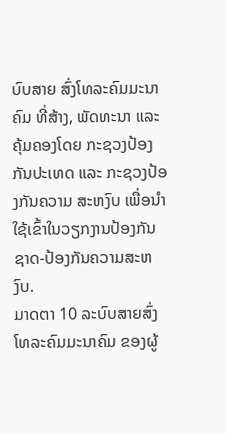ບົບສາຍ ສົ່ງໂທລະຄົມມະນາຄົມ ທີ່ສ້າງ, ພັດທະນາ ແລະ ຄຸ້ມຄອງໂດຍ ກະຊວງປ້ອງກັນປະເທດ ແລະ ກະຊວງປ້ອງກັນຄວາມ ສະຫງົບ ເພື່ອນໍາໃຊ້ເຂົ້າໃນວຽກງານປ້ອງກັນຊາດ-ປ້ອງກັນຄວາມສະຫງົບ.
ມາດຕາ 10 ລະບົບສາຍສົ່ງໂທລະຄົມມະນາຄົມ ຂອງຜູ້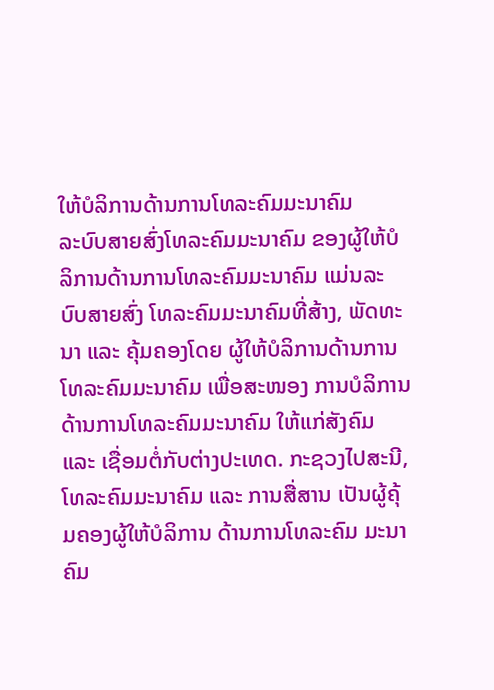ໃຫ້ບໍລິການດ້ານການໂທລະຄົມມະນາຄົມ
ລະບົບສາຍສົ່ງໂທລະຄົມມະນາຄົມ ຂອງຜູ້ໃຫ້ບໍລິການດ້ານການໂທລະຄົມມະນາຄົມ ແມ່ນລະບົບສາຍສົ່ງ ໂທລະຄົມມະນາຄົມທີ່ສ້າງ, ພັດທະນາ ແລະ ຄຸ້ມຄອງໂດຍ ຜູ້ໃຫ້ບໍລິການດ້ານການໂທລະຄົມມະນາຄົມ ເພື່ອສະໜອງ ການບໍລິການດ້ານການໂທລະຄົມມະນາຄົມ ໃຫ້ແກ່ສັງຄົມ ແລະ ເຊື່ອມຕໍ່ກັບຕ່າງປະເທດ. ກະຊວງໄປສະນີ, ໂທລະຄົມມະນາຄົມ ແລະ ການສື່ສານ ເປັນຜູ້ຄຸ້ມຄອງຜູ້ໃຫ້ບໍລິການ ດ້ານການໂທລະຄົມ ມະນາຄົມ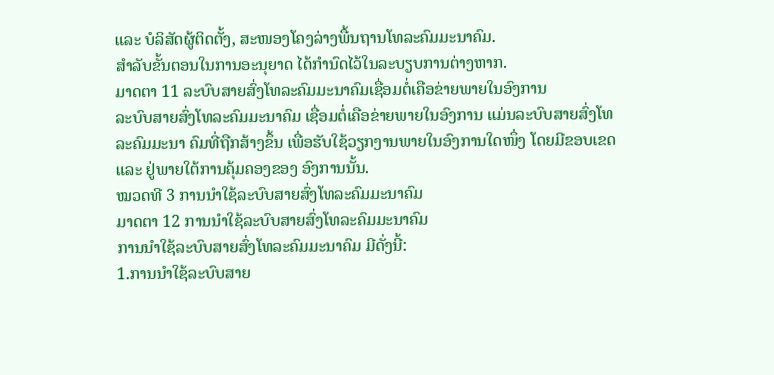ແລະ ບໍລິສັດຜູ້ຕິດຕັ້ງ, ສະໜອງໂຄງລ່າງພື້ນຖານໂທລະຄົມມະນາຄົມ.
ສໍາລັບຂັ້ນຕອນໃນການອະນຸຍາດ ໄດ້ກຳນົດໄວ້ໃນລະບຽບການຕ່າງຫາກ.
ມາດຕາ 11 ລະບົບສາຍສົ່ງໂທລະຄົມມະນາຄົມເຊື່ອມຕໍ່ເຄືອຂ່າຍພາຍໃນອົງການ
ລະບົບສາຍສົ່ງໂທລະຄົມມະນາຄົມ ເຊື່ອມຕໍ່ເຄືອຂ່າຍພາຍໃນອົງການ ແມ່ນລະບົບສາຍສົ່ງໂທລະຄົມມະນາ ຄົມທີ່ຖືກສ້າງຂຶ້ນ ເພື່ອຮັບໃຊ້ວຽກງານພາຍໃນອົງການໃດໜຶ່ງ ໂດຍມີຂອບເຂດ ແລະ ຢູ່ພາຍໃຕ້ການຄຸ້ມຄອງຂອງ ອົງການນັ້ນ.
ໝວດທີ 3 ການນໍາໃຊ້ລະບົບສາຍສົ່ງໂທລະຄົມມະນາຄົມ
ມາດຕາ 12 ການນໍາໃຊ້ລະບົບສາຍສົ່ງໂທລະຄົມມະນາຄົມ
ການນໍາໃຊ້ລະບົບສາຍສົ່ງໂທລະຄົມມະນາຄົມ ມີດັ່ງນີ້:
1.ການນໍາໃຊ້ລະບົບສາຍ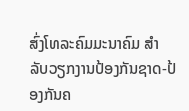ສົ່ງໂທລະຄົມມະນາຄົມ ສໍາລັບວຽກງານປ້ອງກັນຊາດ-ປ້ອງກັນຄ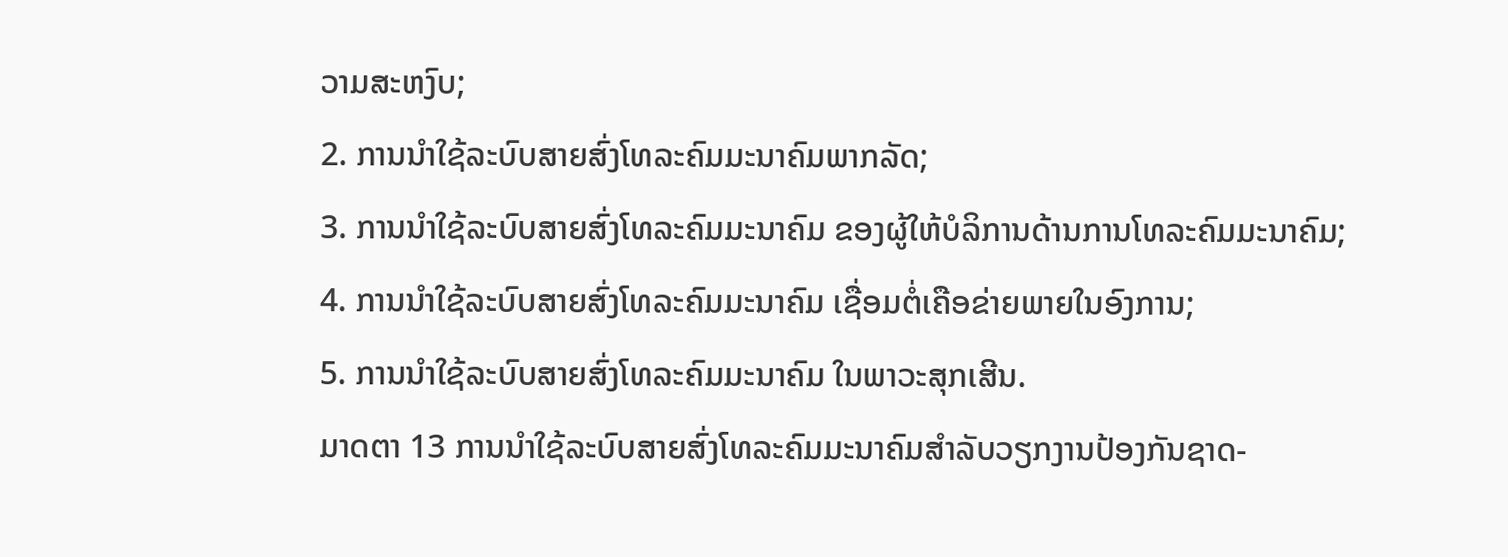ວາມສະຫງົບ;
2. ການນໍາໃຊ້ລະບົບສາຍສົ່ງໂທລະຄົມມະນາຄົມພາກລັດ;
3. ການນໍາໃຊ້ລະບົບສາຍສົ່ງໂທລະຄົມມະນາຄົມ ຂອງຜູ້ໃຫ້ບໍລິການດ້ານການໂທລະຄົມມະນາຄົມ;
4. ການນໍາໃຊ້ລະບົບສາຍສົ່ງໂທລະຄົມມະນາຄົມ ເຊື່ອມຕໍ່ເຄືອຂ່າຍພາຍໃນອົງການ;
5. ການນໍາໃຊ້ລະບົບສາຍສົ່ງໂທລະຄົມມະນາຄົມ ໃນພາວະສຸກເສີນ.
ມາດຕາ 13 ການນໍາໃຊ້ລະບົບສາຍສົ່ງໂທລະຄົມມະນາຄົມສໍາລັບວຽກງານປ້ອງກັນຊາດ-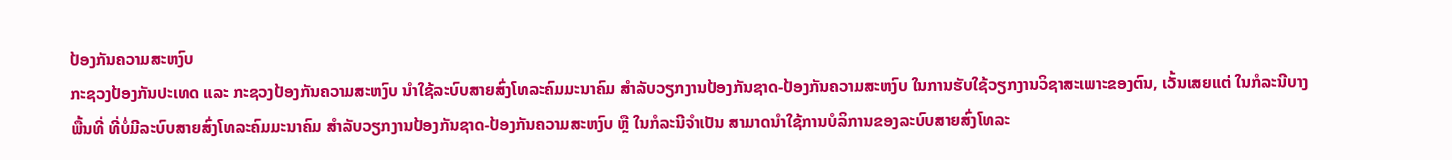ປ້ອງກັນຄວາມສະຫງົບ
ກະຊວງປ້ອງກັນປະເທດ ແລະ ກະຊວງປ້ອງກັນຄວາມສະຫງົບ ນໍາໃຊ້ລະບົບສາຍສົ່ງໂທລະຄົມມະນາຄົມ ສໍາລັບວຽກງານປ້ອງກັນຊາດ-ປ້ອງກັນຄວາມສະຫງົບ ໃນການຮັບໃຊ້ວຽກງານວິຊາສະເພາະຂອງຕົນ, ເວັ້ນເສຍແຕ່ ໃນກໍລະນີບາງພື້ນທີ່ ທີ່ບໍ່ມີລະບົບສາຍສົ່ງໂທລະຄົມມະນາຄົມ ສໍາລັບວຽກງານປ້ອງກັນຊາດ-ປ້ອງກັນຄວາມສະຫງົບ ຫຼື ໃນກໍລະນີຈໍາເປັນ ສາມາດນໍາໃຊ້ການບໍລິການຂອງລະບົບສາຍສົ່ງໂທລະ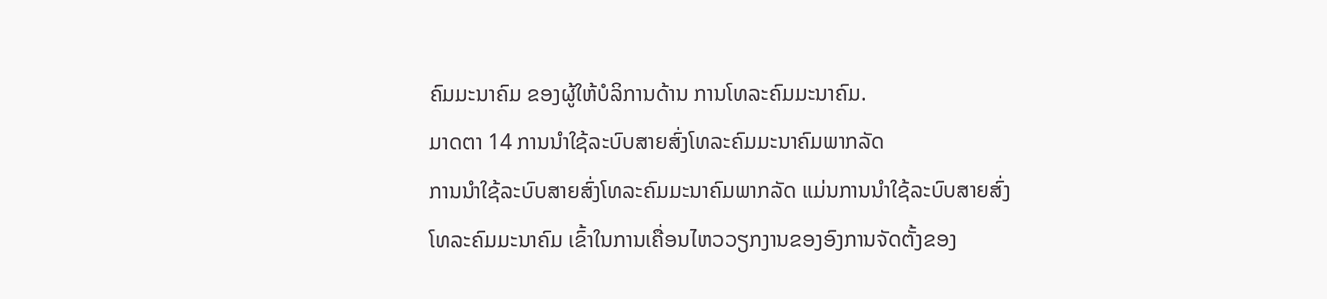ຄົມມະນາຄົມ ຂອງຜູ້ໃຫ້ບໍລິການດ້ານ ການໂທລະຄົມມະນາຄົມ.
ມາດຕາ 14 ການນໍາໃຊ້ລະບົບສາຍສົ່ງໂທລະຄົມມະນາຄົມພາກລັດ
ການນໍາໃຊ້ລະບົບສາຍສົ່ງໂທລະຄົມມະນາຄົມພາກລັດ ແມ່ນການນໍາໃຊ້ລະບົບສາຍສົ່ງໂທລະຄົມມະນາຄົມ ເຂົ້າໃນການເຄື່ອນໄຫວວຽກງານຂອງອົງການຈັດຕັ້ງຂອງ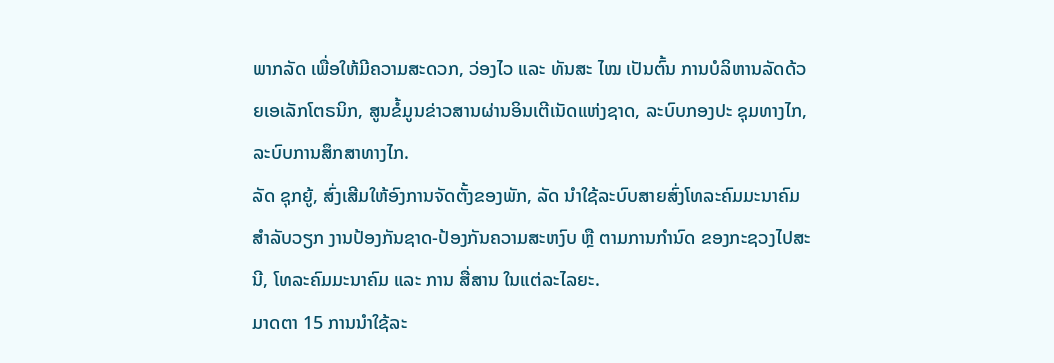ພາກລັດ ເພື່ອໃຫ້ມີຄວາມສະດວກ, ວ່ອງໄວ ແລະ ທັນສະ ໄໝ ເປັນຕົ້ນ ການບໍລິຫານລັດດ້ວຍເອເລັກໂຕຣນິກ, ສູນຂໍ້ມູນຂ່າວສານຜ່ານອິນເຕີເນັດແຫ່ງຊາດ, ລະບົບກອງປະ ຊຸມທາງໄກ, ລະບົບການສຶກສາທາງໄກ.
ລັດ ຊຸກຍູ້, ສົ່ງເສີມໃຫ້ອົງການຈັດຕັ້ງຂອງພັກ, ລັດ ນໍາໃຊ້ລະບົບສາຍສົ່ງໂທລະຄົມມະນາຄົມ ສໍາລັບວຽກ ງານປ້ອງກັນຊາດ-ປ້ອງກັນຄວາມສະຫງົບ ຫຼື ຕາມການກຳນົດ ຂອງກະຊວງໄປສະນີ, ໂທລະຄົມມະນາຄົມ ແລະ ການ ສື່ສານ ໃນແຕ່ລະໄລຍະ.
ມາດຕາ 15 ການນໍາໃຊ້ລະ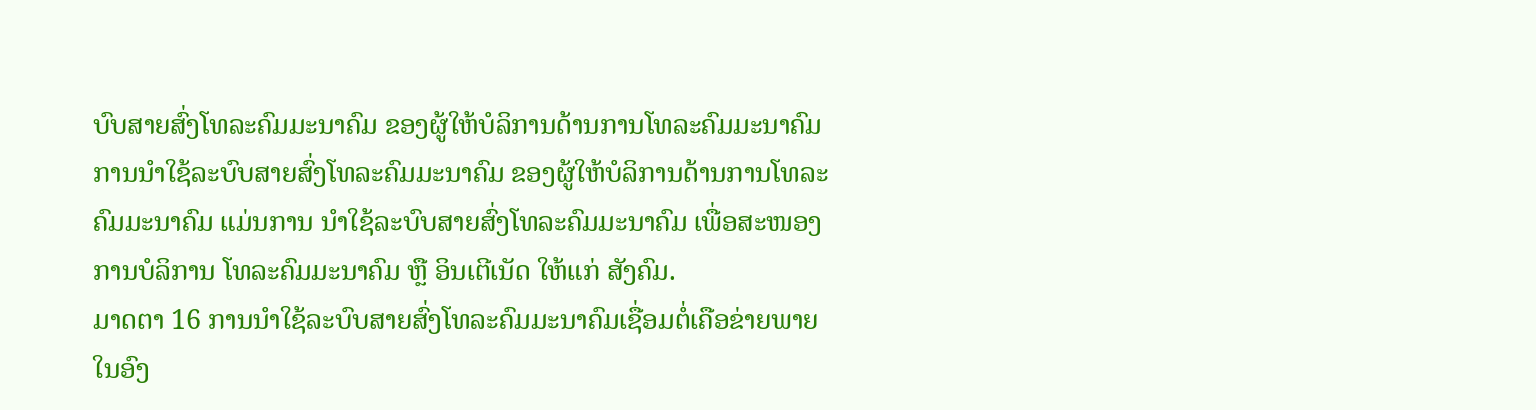ບົບສາຍສົ່ງໂທລະຄົມມະນາຄົມ ຂອງຜູ້ໃຫ້ບໍລິການດ້ານການໂທລະຄົມມະນາຄົມ
ການນໍາໃຊ້ລະບົບສາຍສົ່ງໂທລະຄົມມະນາຄົມ ຂອງຜູ້ໃຫ້ບໍລິການດ້ານການໂທລະຄົມມະນາຄົມ ແມ່ນການ ນໍາໃຊ້ລະບົບສາຍສົ່ງໂທລະຄົມມະນາຄົມ ເພື່ອສະໜອງການບໍລິການ ໂທລະຄົມມະນາຄົມ ຫຼື ອິນເຕີເນັດ ໃຫ້ແກ່ ສັງຄົມ.
ມາດຕາ 16 ການນໍາໃຊ້ລະບົບສາຍສົ່ງໂທລະຄົມມະນາຄົມເຊື່ອມຕໍ່ເຄືອຂ່າຍພາຍໃນອົງ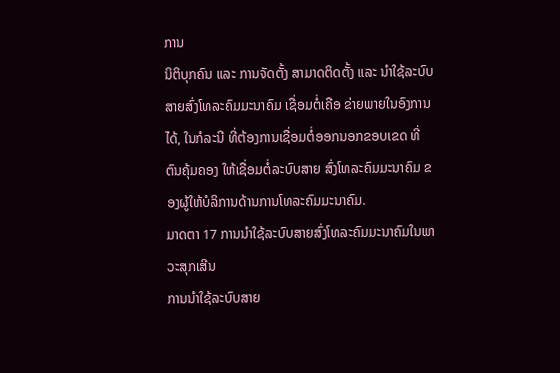ການ
ນິຕິບຸກຄົນ ແລະ ການຈັດຕັ້ງ ສາມາດຕິດຕັ້ງ ແລະ ນໍາໃຊ້ລະບົບສາຍສົ່ງໂທລະຄົມມະນາຄົມ ເຊື່ອມຕໍ່ເຄືອ ຂ່າຍພາຍໃນອົງການໄດ້, ໃນກໍລະນີ ທີ່ຕ້ອງການເຊື່ອມຕໍ່ອອກນອກຂອບເຂດ ທີ່ຕົນຄຸ້ມຄອງ ໃຫ້ເຊື່ອມຕໍ່ລະບົບສາຍ ສົ່ງໂທລະຄົມມະນາຄົມ ຂອງຜູ້ໃຫ້ບໍລິການດ້ານການໂທລະຄົມມະນາຄົມ.
ມາດຕາ 17 ການນໍາໃຊ້ລະບົບສາຍສົ່ງໂທລະຄົມມະນາຄົມໃນພາວະສຸກເສີນ
ການນໍາໃຊ້ລະບົບສາຍ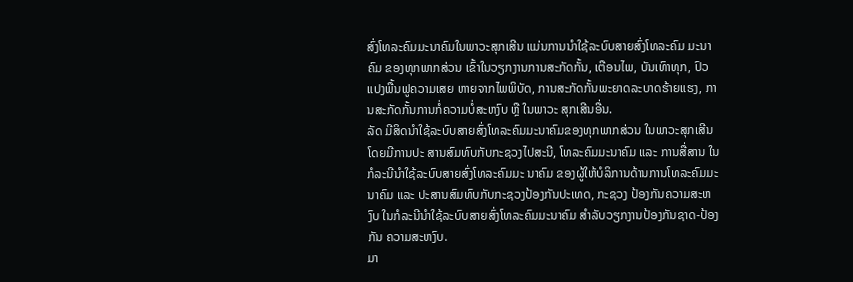ສົ່ງໂທລະຄົມມະນາຄົມໃນພາວະສຸກເສີນ ແມ່ນການນໍາໃຊ້ລະບົບສາຍສົ່ງໂທລະຄົມ ມະນາຄົມ ຂອງທຸກພາກສ່ວນ ເຂົ້າໃນວຽກງານການສະກັດກັ້ນ, ເຕືອນໄພ, ບັນເທົາທຸກ, ປົວແປງພື້ນຟູຄວາມເສຍ ຫາຍຈາກໄພພິບັດ, ການສະກັດກັ້ນພະຍາດລະບາດຮ້າຍແຮງ, ການສະກັດກັ້ນການກໍ່ຄວາມບໍ່ສະຫງົບ ຫຼື ໃນພາວະ ສຸກເສີນອື່ນ.
ລັດ ມີສິດນໍາໃຊ້ລະບົບສາຍສົ່ງໂທລະຄົມມະນາຄົມຂອງທຸກພາກສ່ວນ ໃນພາວະສຸກເສີນ ໂດຍມີການປະ ສານສົມທົບກັບກະຊວງໄປສະນີ, ໂທລະຄົມມະນາຄົມ ແລະ ການສື່ສານ ໃນກໍລະນີນໍາໃຊ້ລະບົບສາຍສົ່ງໂທລະຄົມມະ ນາຄົມ ຂອງຜູ້ໃຫ້ບໍລິການດ້ານການໂທລະຄົມມະນາຄົມ ແລະ ປະສານສົມທົບກັບກະຊວງປ້ອງກັນປະເທດ, ກະຊວງ ປ້ອງກັນຄວາມສະຫງົບ ໃນກໍລະນີນໍາໃຊ້ລະບົບສາຍສົ່ງໂທລະຄົມມະນາຄົມ ສໍາລັບວຽກງານປ້ອງກັນຊາດ-ປ້ອງກັນ ຄວາມສະຫງົບ.
ມາ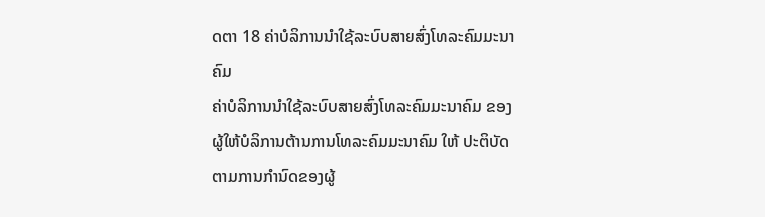ດຕາ 18 ຄ່າບໍລິການນໍາໃຊ້ລະບົບສາຍສົ່ງໂທລະຄົມມະນາຄົມ
ຄ່າບໍລິການນໍາໃຊ້ລະບົບສາຍສົ່ງໂທລະຄົມມະນາຄົມ ຂອງຜູ້ໃຫ້ບໍລິການຕ້ານການໂທລະຄົມມະນາຄົມ ໃຫ້ ປະຕິບັດຕາມການກຳນົດຂອງຜູ້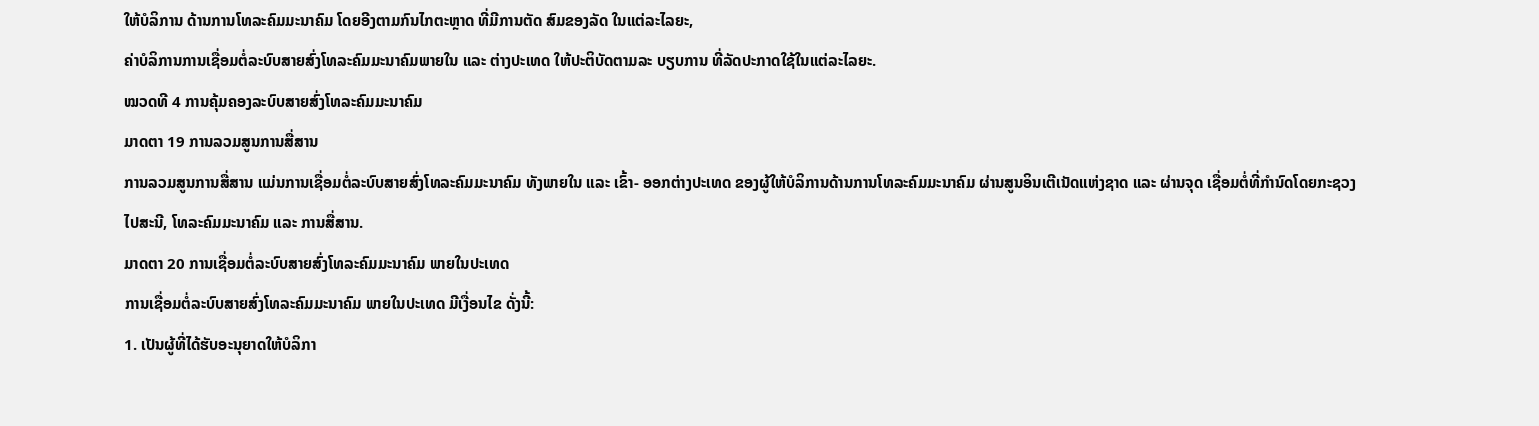ໃຫ້ບໍລິການ ດ້ານການໂທລະຄົມມະນາຄົມ ໂດຍອີງຕາມກົນໄກຕະຫຼາດ ທີ່ມີການຕັດ ສົມຂອງລັດ ໃນແຕ່ລະໄລຍະ,
ຄ່າບໍລິການການເຊື່ອມຕໍ່ລະບົບສາຍສົ່ງໂທລະຄົມມະນາຄົມພາຍໃນ ແລະ ຕ່າງປະເທດ ໃຫ້ປະຕິບັດຕາມລະ ບຽບການ ທີ່ລັດປະກາດໃຊ້ໃນແຕ່ລະໄລຍະ.
ໝວດທີ 4 ການຄຸ້ມຄອງລະບົບສາຍສົ່ງໂທລະຄົມມະນາຄົມ
ມາດຕາ 19 ການລວມສູນການສື່ສານ
ການລວມສູນການສື່ສານ ແມ່ນການເຊື່ອມຕໍ່ລະບົບສາຍສົ່ງໂທລະຄົມມະນາຄົມ ທັງພາຍໃນ ແລະ ເຂົ້າ- ອອກຕ່າງປະເທດ ຂອງຜູ້ໃຫ້ບໍລິການດ້ານການໂທລະຄົມມະນາຄົມ ຜ່ານສູນອິນເຕີເນັດແຫ່ງຊາດ ແລະ ຜ່ານຈຸດ ເຊື່ອມຕໍ່ທີ່ກຳນົດໂດຍກະຊວງໄປສະນີ, ໂທລະຄົມມະນາຄົມ ແລະ ການສື່ສານ.
ມາດຕາ 20 ການເຊື່ອມຕໍ່ລະບົບສາຍສົ່ງໂທລະຄົມມະນາຄົມ ພາຍໃນປະເທດ
ການເຊື່ອມຕໍ່ລະບົບສາຍສົ່ງໂທລະຄົມມະນາຄົມ ພາຍໃນປະເທດ ມີເງື່ອນໄຂ ດັ່ງນີ້:
1. ເປັນຜູ້ທີ່ໄດ້ຮັບອະນຸຍາດໃຫ້ບໍລິກາ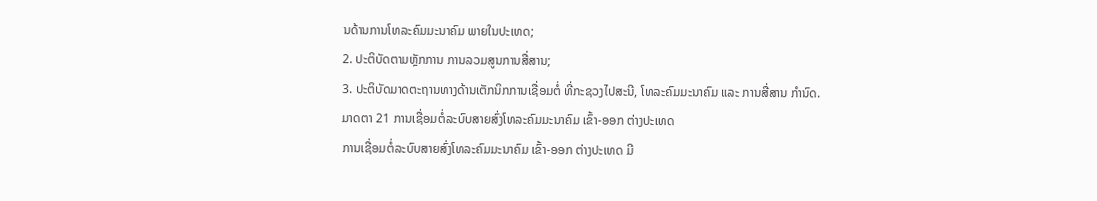ນດ້ານການໂທລະຄົມມະນາຄົມ ພາຍໃນປະເທດ;
2. ປະຕິບັດຕາມຫຼັກການ ການລວມສູນການສື່ສານ;
3. ປະຕິບັດມາດຕະຖານທາງດ້ານເຕັກນິກການເຊື່ອມຕໍ່ ທີ່ກະຊວງໄປສະນີ, ໂທລະຄົມມະນາຄົມ ແລະ ການສື່ສານ ກໍານົດ.
ມາດຕາ 21 ການເຊື່ອມຕໍ່ລະບົບສາຍສົ່ງໂທລະຄົມມະນາຄົມ ເຂົ້າ-ອອກ ຕ່າງປະເທດ
ການເຊື່ອມຕໍ່ລະບົບສາຍສົ່ງໂທລະຄົມມະນາຄົມ ເຂົ້າ-ອອກ ຕ່າງປະເທດ ມີ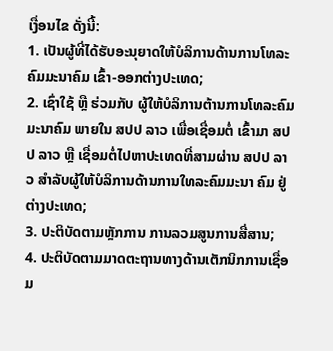ເງື່ອນໄຂ ດັ່ງນີ້:
1. ເປັນຜູ້ທີ່ໄດ້ຮັບອະນຸຍາດໃຫ້ບໍລິການດ້ານການໂທລະຄົມມະນາຄົມ ເຂົ້າ-ອອກຕ່າງປະເທດ;
2. ເຊົ່າໃຊ້ ຫຼື ຮ່ວມກັບ ຜູ້ໃຫ້ບໍລິການຕ້ານການໂທລະຄົມມະນາຄົມ ພາຍໃນ ສປປ ລາວ ເພື່ອເຊື່ອມຕໍ່ ເຂົ້າມາ ສປປ ລາວ ຫຼື ເຊື່ອມຕໍ່ໄປຫາປະເທດທີ່ສາມຜ່ານ ສປປ ລາວ ສໍາລັບຜູ້ໃຫ້ບໍລິການດ້ານການໃທລະຄົມມະນາ ຄົມ ຢູ່ຕ່າງປະເທດ;
3. ປະຕິບັດຕາມຫຼັກການ ການລວມສູນການສື່ສານ;
4. ປະຕິບັດຕາມມາດຕະຖານທາງດ້ານເຕັກນິກການເຊື່ອມ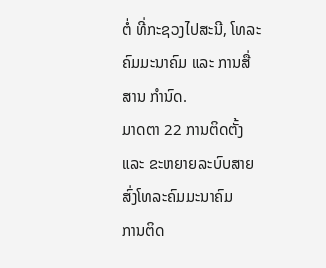ຕໍ່ ທີ່ກະຊວງໄປສະນີ, ໂທລະຄົມມະນາຄົມ ແລະ ການສື່ສານ ກຳນົດ.
ມາດຕາ 22 ການຕິດຕັ້ງ ແລະ ຂະຫຍາຍລະບົບສາຍສົ່ງໂທລະຄົມມະນາຄົມ
ການຕິດ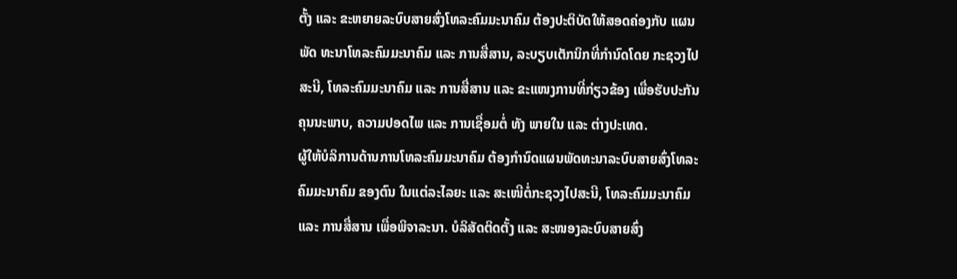ຕັ້ງ ແລະ ຂະຫຍາຍລະບົບສາຍສົ່ງໂທລະຄົມມະນາຄົມ ຕ້ອງປະຕິບັດໃຫ້ສອດຄ່ອງກັບ ແຜນພັດ ທະນາໂທລະຄົມມະນາຄົມ ແລະ ການສື່ສານ, ລະບຽບເຕັກນິກທີ່ກຳນົດໂດຍ ກະຊວງໄປສະນີ, ໂທລະຄົມມະນາຄົມ ແລະ ການສື່ສານ ແລະ ຂະແໜງການທີ່ກ່ຽວຂ້ອງ ເພື່ອຮັບປະກັນຄຸນນະພາບ, ຄວາມປອດໄພ ແລະ ການເຊື່ອມຕໍ່ ທັງ ພາຍໃນ ແລະ ຕ່າງປະເທດ.
ຜູ້ໃຫ້ບໍລິການດ້ານການໂທລະຄົມມະນາຄົມ ຕ້ອງກຳນົດແຜນພັດທະນາລະບົບສາຍສົ່ງໂທລະຄົມມະນາຄົມ ຂອງຕົນ ໃນແຕ່ລະໄລຍະ ແລະ ສະເໜີຕໍ່ກະຊວງໄປສະນີ, ໂທລະຄົມມະນາຄົມ ແລະ ການສື່ສານ ເພື່ອພິຈາລະນາ. ບໍລິສັດຕິດຕັ້ງ ແລະ ສະໜອງລະບົບສາຍສົ່ງ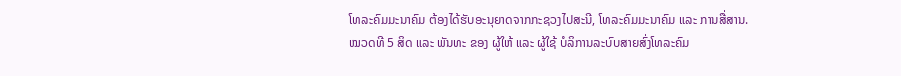ໂທລະຄົມມະນາຄົມ ຕ້ອງໄດ້ຮັບອະນຸຍາດຈາກກະຊວງໄປສະນີ, ໂທລະຄົມມະນາຄົມ ແລະ ການສື່ສານ.
ໝວດທີ 5 ສິດ ແລະ ພັນທະ ຂອງ ຜູ້ໃຫ້ ແລະ ຜູ້ໃຊ້ ບໍລິການລະບົບສາຍສົ່ງໂທລະຄົມ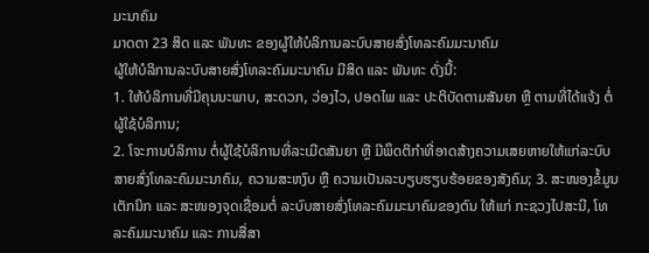ມະນາຄົມ
ມາດຕາ 23 ສິດ ແລະ ພັນທະ ຂອງຜູ້ໃຫ້ບໍລິການລະບົບສາຍສົ່ງໂທລະຄົມມະນາຄົມ
ຜູ້ໃຫ້ບໍລິການລະບົບສາຍສົ່ງໂທລະຄົມມະນາຄົມ ມີສິດ ແລະ ພັນທະ ດັ່ງນີ້:
1. ໃຫ້ບໍລິການທີ່ມີຄຸນນະພາບ, ສະດວກ, ວ່ອງໄວ, ປອດໄພ ແລະ ປະຕິບັດຕາມສັນຍາ ຫຼື ຕາມທີ່ໄດ້ແຈ້ງ ຕໍ່ຜູ້ໃຊ້ບໍລິການ;
2. ໂຈະການບໍລິການ ຕໍ່ຜູ້ໃຊ້ບໍລິການທີ່ລະເມີດສັນຍາ ຫຼື ມີພຶດຕິກຳທີ່ອາດສ້າງຄວາມເສຍຫາຍໃຫ້ແກ່ລະບົບສາຍສົ່ງໂທລະຄົມມະນາຄົມ, ຄວາມສະຫງົບ ຫຼື ຄວາມເປັນລະບຽບຮຽບຮ້ອຍຂອງສັງຄົມ; 3. ສະໜອງຂໍ້ມູນເຕັກນິກ ແລະ ສະໜອງຈຸດເຊື່ອມຕໍ່ ລະບົບສາຍສົ່ງໂທລະຄົມມະນາຄົມຂອງຕົນ ໃຫ້ແກ່ ກະຊວງໄປສະນີ, ໂທລະຄົມມະນາຄົມ ແລະ ການສື່ສາ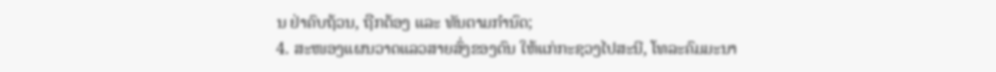ນ ຢ່າຄົບຖ້ວນ, ຖືກຕ້ອງ ແລະ ທັນຕາມກໍານົດ;
4. ສະໜອງແຜນວາດແລວສາຍສົ່ງຂອງຕົນ ໃຫ້ແກ່ກະຊວງໄປສະນີ, ໂທລະຄົມມະນາ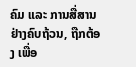ຄົມ ແລະ ການສື່ສານ ຢ່າງຄົບຖ້ວນ, ຖືກຕ້ອງ ເພື່ອ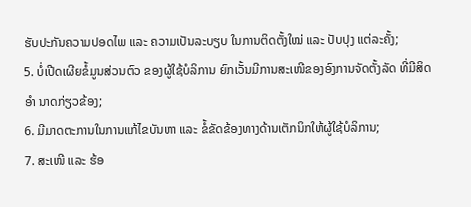ຮັບປະກັນຄວາມປອດໄພ ແລະ ຄວາມເປັນລະບຽບ ໃນການຕິດຕັ້ງໃໝ່ ແລະ ປັບປຸງ ແຕ່ລະຄັ້ງ;
5. ບໍ່ເປີດເຜີຍຂໍ້ມູນສ່ວນຕົວ ຂອງຜູ້ໃຊ້ບໍລິການ ຍົກເວັ້ນມີການສະເໜີຂອງອົງການຈັດຕັ້ງລັດ ທີ່ມີສິດອໍາ ນາດກ່ຽວຂ້ອງ;
6. ມີມາດຕະການໃນການແກ້ໄຂບັນຫາ ແລະ ຂໍ້ຂັດຂ້ອງທາງດ້ານເຕັກນິກໃຫ້ຜູ້ໃຊ້ບໍລິການ;
7. ສະເໜີ ແລະ ຮ້ອ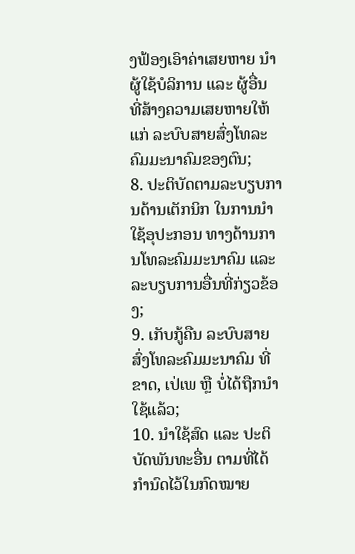ງຟ້ອງເອົາຄ່າເສຍຫາຍ ນໍາຜູ້ໃຊ້ບໍລິການ ແລະ ຜູ້ອື່ນ ທີ່ສ້າງຄວາມເສຍຫາຍໃຫ້ແກ່ ລະບົບສາຍສົ່ງໂທລະຄົມມະນາຄົມຂອງຕົນ;
8. ປະຕິບັດຕາມລະບຽບການດ້ານເຕັກນິກ ໃນການນໍາໃຊ້ອຸປະກອນ ທາງດ້ານການໂທລະຄົມມະນາຄົມ ແລະ ລະບຽບການອື່ນທີ່ກ່ຽວຂ້ອງ;
9. ເກັບກູ້ຄືນ ລະບົບສາຍສົ່ງໂທລະຄົມມະນາຄົມ ທີ່ຂາດ, ເປ່ເພ ຫຼື ບໍ່ໄດ້ຖືກນໍາໃຊ້ແລ້ວ;
10. ນໍາໃຊ້ສົດ ແລະ ປະຕິບັດພັນທະອື່ນ ຕາມທີ່ໄດ້ກຳນົດໄວ້ໃນກົດໝາຍ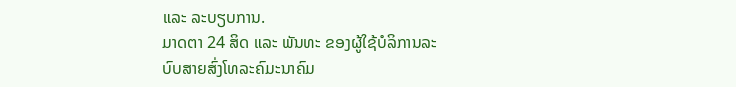ແລະ ລະບຽບການ.
ມາດຕາ 24 ສິດ ແລະ ພັນທະ ຂອງຜູ້ໃຊ້ບໍລິການລະບົບສາຍສົ່ງໂທລະຄົມະນາຄົມ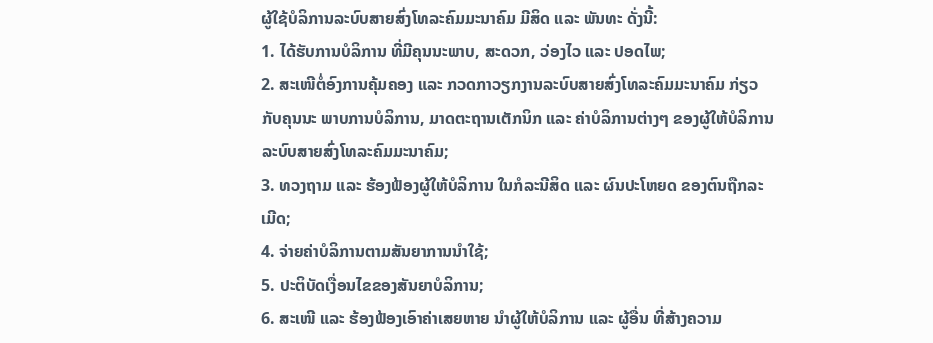ຜູ້ໃຊ້ບໍລິການລະບົບສາຍສົ່ງໂທລະຄົມມະນາຄົມ ມີສິດ ແລະ ພັນທະ ດັ່ງນີ້:
1. ໄດ້ຮັບການບໍລິການ ທີ່ມີຄຸນນະພາບ, ສະດວກ, ວ່ອງໄວ ແລະ ປອດໄພ;
2. ສະເໜີຕໍ່ອົງການຄຸ້ມຄອງ ແລະ ກວດກາວຽກງານລະບົບສາຍສົ່ງໂທລະຄົມມະນາຄົມ ກ່ຽວກັບຄຸນນະ ພາບການບໍລິການ, ມາດຕະຖານເຕັກນິກ ແລະ ຄ່າບໍລິການຕ່າງໆ ຂອງຜູ້ໃຫ້ບໍລິການ ລະບົບສາຍສົ່ງໂທລະຄົມມະນາຄົມ;
3. ທວງຖາມ ແລະ ຮ້ອງຟ້ອງຜູ້ໃຫ້ບໍລິການ ໃນກໍລະນີສິດ ແລະ ຜົນປະໂຫຍດ ຂອງຕົນຖືກລະເມີດ;
4. ຈ່າຍຄ່າບໍລິການຕາມສັນຍາການນໍາໃຊ້;
5. ປະຕິບັດເງື່ອນໄຂຂອງສັນຍາບໍລິການ;
6. ສະເໜີ ແລະ ຮ້ອງຟ້ອງເອົາຄ່າເສຍຫາຍ ນໍາຜູ້ໃຫ້ບໍລິການ ແລະ ຜູ້ອື່ນ ທີ່ສ້າງຄວາມ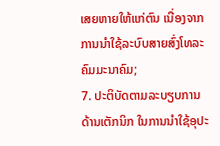ເສຍຫາຍໃຫ້ແກ່ຕົນ ເນື່ອງຈາກການນໍາໃຊ້ລະບົບສາຍສົ່ງໂທລະຄົມມະນາຄົມ;
7. ປະຕິບັດຕາມລະບຽບການດ້ານເຕັກນິກ ໃນການນໍາໃຊ້ອຸປະ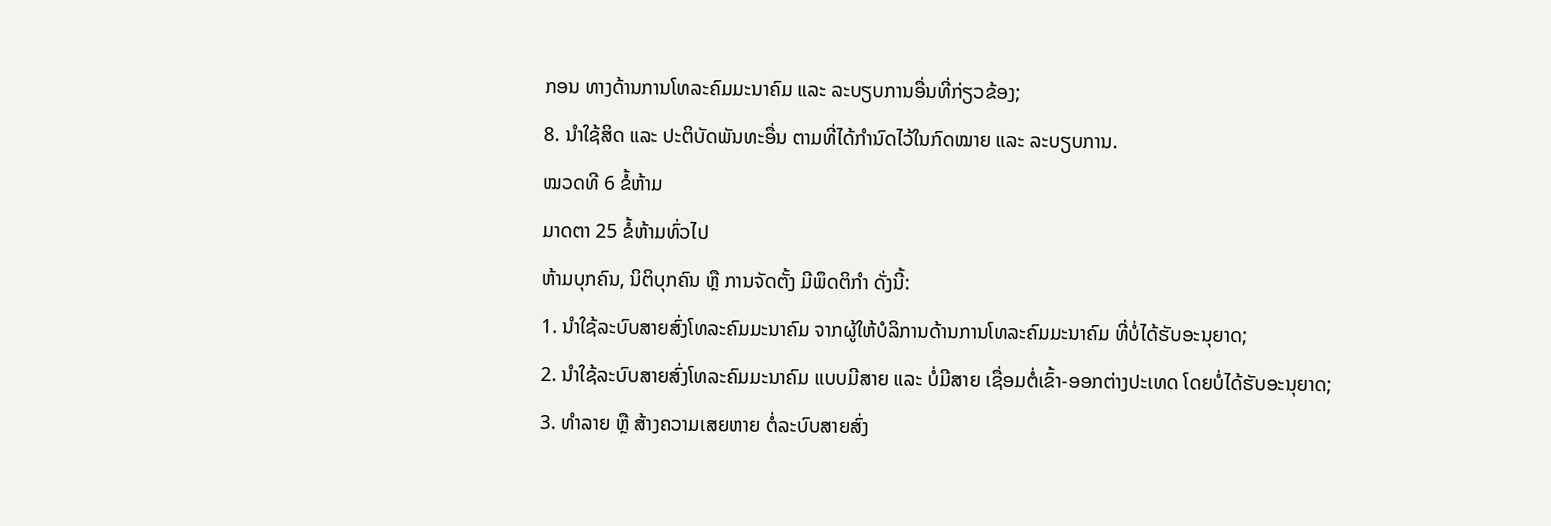ກອນ ທາງດ້ານການໂທລະຄົມມະນາຄົມ ແລະ ລະບຽບການອື່ນທີ່ກ່ຽວຂ້ອງ;
8. ນໍາໃຊ້ສິດ ແລະ ປະຕິບັດພັນທະອື່ນ ຕາມທີ່ໄດ້ກຳນົດໄວ້ໃນກົດໝາຍ ແລະ ລະບຽບການ.
ໝວດທີ 6 ຂໍ້ຫ້າມ
ມາດຕາ 25 ຂໍ້ຫ້າມທົ່ວໄປ
ຫ້າມບຸກຄົນ, ນິຕິບຸກຄົນ ຫຼື ການຈັດຕັ້ງ ມີພຶດຕິກຳ ດັ່ງນີ້:
1. ນໍາໃຊ້ລະບົບສາຍສົ່ງໂທລະຄົມມະນາຄົມ ຈາກຜູ້ໃຫ້ບໍລິການດ້ານການໂທລະຄົມມະນາຄົມ ທີ່ບໍ່ໄດ້ຮັບອະນຸຍາດ;
2. ນໍາໃຊ້ລະບົບສາຍສົ່ງໂທລະຄົມມະນາຄົມ ແບບມີສາຍ ແລະ ບໍ່ມີສາຍ ເຊື່ອມຕໍ່ເຂົ້າ-ອອກຕ່າງປະເທດ ໂດຍບໍ່ໄດ້ຮັບອະນຸຍາດ;
3. ທໍາລາຍ ຫຼື ສ້າງຄວາມເສຍຫາຍ ຕໍ່ລະບົບສາຍສົ່ງ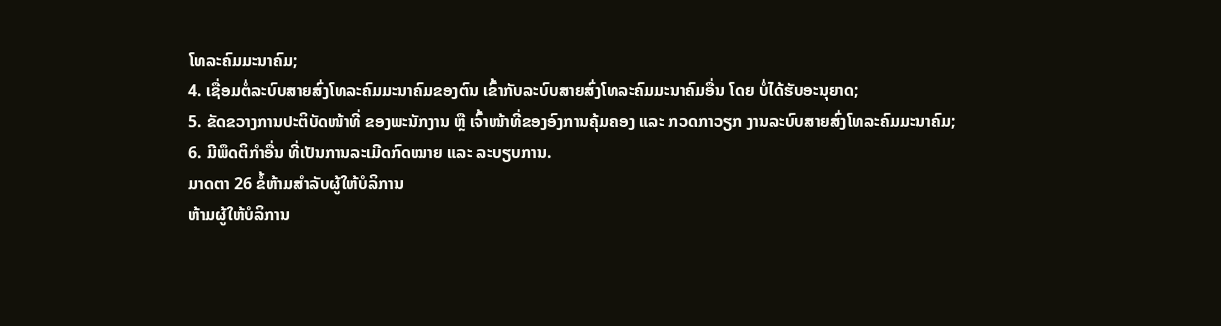ໂທລະຄົມມະນາຄົມ;
4. ເຊື່ອມຕໍ່ລະບົບສາຍສົ່ງໂທລະຄົມມະນາຄົມຂອງຕົນ ເຂົ້າກັບລະບົບສາຍສົ່ງໂທລະຄົມມະນາຄົມອື່ນ ໂດຍ ບໍ່ໄດ້ຮັບອະນຸຍາດ;
5. ຂັດຂວາງການປະຕິບັດໜ້າທີ່ ຂອງພະນັກງານ ຫຼື ເຈົ້າໜ້າທີ່ຂອງອົງການຄຸ້ມຄອງ ແລະ ກວດກາວຽກ ງານລະບົບສາຍສົ່ງໂທລະຄົມມະນາຄົມ;
6. ມີພຶດຕິກຳອື່ນ ທີ່ເປັນການລະເມີດກົດໝາຍ ແລະ ລະບຽບການ.
ມາດຕາ 26 ຂໍ້ຫ້າມສໍາລັບຜູ້ໃຫ້ບໍລິການ
ຫ້າມຜູ້ໃຫ້ບໍລິການ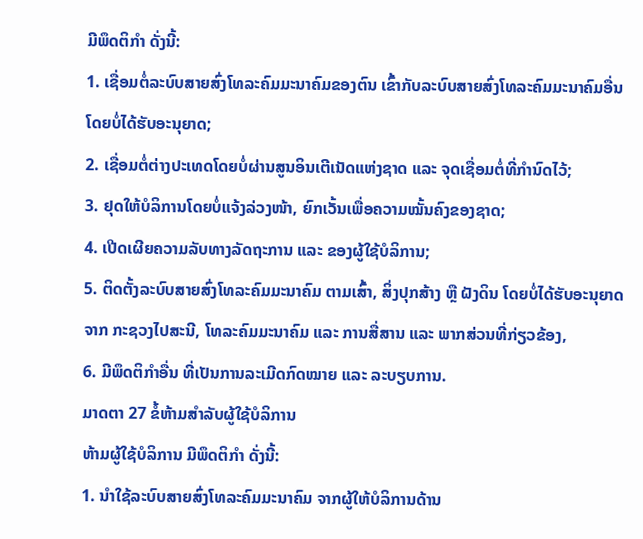ມີພຶດຕິກຳ ດັ່ງນີ້:
1. ເຊື່ອມຕໍ່ລະບົບສາຍສົ່ງໂທລະຄົມມະນາຄົມຂອງຕົນ ເຂົ້າກັບລະບົບສາຍສົ່ງໂທລະຄົມມະນາຄົມອື່ນ ໂດຍບໍ່ໄດ້ຮັບອະນຸຍາດ;
2. ເຊື່ອມຕໍ່ຕ່າງປະເທດໂດຍບໍ່ຜ່ານສູນອິນເຕີເນັດແຫ່ງຊາດ ແລະ ຈຸດເຊື່ອມຕໍ່ທີ່ກຳນົດໄວ້;
3. ຢຸດໃຫ້ບໍລິການໂດຍບໍ່ແຈ້ງລ່ວງໜ້າ, ຍົກເວັ້ນເພື່ອຄວາມໝັ້ນຄົງຂອງຊາດ;
4. ເປີດເຜີຍຄວາມລັບທາງລັດຖະການ ແລະ ຂອງຜູ້ໃຊ້ບໍລິການ;
5. ຕິດຕັ້ງລະບົບສາຍສົ່ງໂທລະຄົມມະນາຄົມ ຕາມເສົ້າ, ສິ່ງປຸກສ້າງ ຫຼື ຝັງດິນ ໂດຍບໍ່ໄດ້ຮັບອະນຸຍາດຈາກ ກະຊວງໄປສະນີ, ໂທລະຄົມມະນາຄົມ ແລະ ການສື່ສານ ແລະ ພາກສ່ວນທີ່ກ່ຽວຂ້ອງ,
6. ມີພຶດຕິກຳອື່ນ ທີ່ເປັນການລະເມີດກົດໝາຍ ແລະ ລະບຽບການ.
ມາດຕາ 27 ຂໍ້ຫ້າມສໍາລັບຜູ້ໃຊ້ບໍລິການ
ຫ້າມຜູ້ໃຊ້ບໍລິການ ມີພຶດຕິກຳ ດັ່ງນີ້:
1. ນໍາໃຊ້ລະບົບສາຍສົ່ງໂທລະຄົມມະນາຄົມ ຈາກຜູ້ໃຫ້ບໍລິການດ້ານ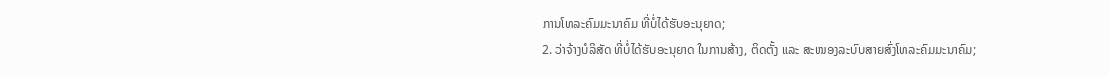ການໂທລະຄົມມະນາຄົມ ທີ່ບໍ່ໄດ້ຮັບອະນຸຍາດ;
2. ວ່າຈ້າງບໍລິສັດ ທີ່ບໍ່ໄດ້ຮັບອະນຸຍາດ ໃນການສ້າງ, ຕິດຕັ້ງ ແລະ ສະໜອງລະບົບສາຍສົ່ງໂທລະຄົມມະນາຄົມ;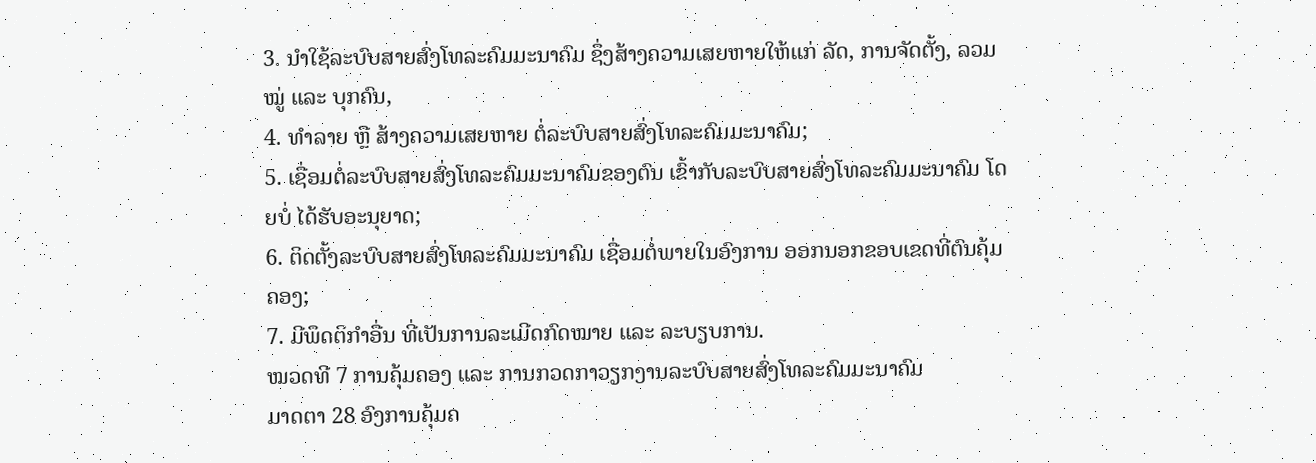3. ນໍາໃຊ້ລະບົບສາຍສົ່ງໂທລະຄົມມະນາຄົມ ຊຶ່ງສ້າງຄວາມເສຍຫາຍໃຫ້ແກ່ ລັດ, ການຈັດຕັ້ງ, ລວມໝູ່ ແລະ ບຸກຄົນ,
4. ທໍາລາຍ ຫຼື ສ້າງຄວາມເສຍຫາຍ ຕໍ່ລະບົບສາຍສົ່ງໂທລະຄົມມະນາຄົມ;
5. ເຊື່ອມຕໍ່ລະບົບສາຍສົ່ງໂທລະຄົມມະນາຄົມຂອງຕົນ ເຂົ້າກັບລະບົບສາຍສົ່ງໂທລະຄົມມະນາຄົມ ໂດຍບໍ່ ໄດ້ຮັບອະນຸຍາດ;
6. ຕິດຕັ້ງລະບົບສາຍສົ່ງໂທລະຄົມມະນາຄົມ ເຊື່ອມຕໍ່ພາຍໃນອົງການ ອອກນອກຂອບເຂດທີ່ຕົນຄຸ້ມຄອງ;
7. ມີພຶດຕິກຳອື່ນ ທີ່ເປັນການລະເມີດກົດໝາຍ ແລະ ລະບຽບການ.
ໝວດທີ 7 ການຄຸ້ມຄອງ ແລະ ການກວດກາວຽກງານລະບົບສາຍສົ່ງໂທລະຄົມມະນາຄົມ
ມາດຕາ 28 ອົງການຄຸ້ມຄ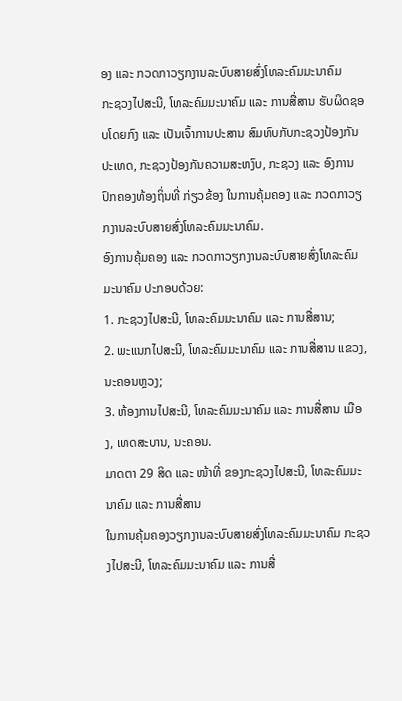ອງ ແລະ ກວດກາວຽກງານລະບົບສາຍສົ່ງໂທລະຄົມມະນາຄົມ
ກະຊວງໄປສະນີ, ໂທລະຄົມມະນາຄົມ ແລະ ການສື່ສານ ຮັບຜິດຊອບໂດຍກົງ ແລະ ເປັນເຈົ້າການປະສານ ສົມທົບກັບກະຊວງປ້ອງກັນປະເທດ, ກະຊວງປ້ອງກັນຄວາມສະຫງົບ, ກະຊວງ ແລະ ອົງການປົກຄອງທ້ອງຖິ່ນທີ່ ກ່ຽວຂ້ອງ ໃນການຄຸ້ມຄອງ ແລະ ກວດກາວຽກງານລະບົບສາຍສົ່ງໂທລະຄົມມະນາຄົມ.
ອົງການຄຸ້ມຄອງ ແລະ ກວດກາວຽກງານລະບົບສາຍສົ່ງໂທລະຄົມມະນາຄົມ ປະກອບດ້ວຍ:
1. ກະຊວງໄປສະນີ, ໂທລະຄົມມະນາຄົມ ແລະ ການສື່ສານ;
2. ພະແນກໄປສະນີ, ໂທລະຄົມມະນາຄົມ ແລະ ການສື່ສານ ແຂວງ, ນະຄອນຫຼວງ;
3. ຫ້ອງການໄປສະນີ, ໂທລະຄົມມະນາຄົມ ແລະ ການສື່ສານ ເມືອງ, ເທດສະບານ, ນະຄອນ.
ມາດຕາ 29 ສິດ ແລະ ໜ້າທີ່ ຂອງກະຊວງໄປສະນີ, ໂທລະຄົມມະນາຄົມ ແລະ ການສື່ສານ
ໃນການຄຸ້ມຄອງວຽກງານລະບົບສາຍສົ່ງໂທລະຄົມມະນາຄົມ ກະຊວງໄປສະນີ, ໂທລະຄົມມະນາຄົມ ແລະ ການສື່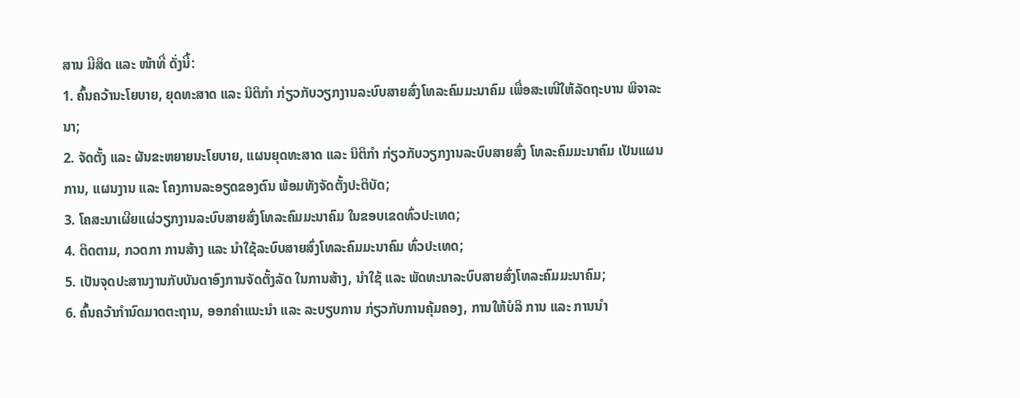ສານ ມີສິດ ແລະ ໜ້າທີ່ ດັ່ງນີ້:
1. ຄົ້ນຄວ້ານະໂຍບາຍ, ຍຸດທະສາດ ແລະ ນິຕິກໍາ ກ່ຽວກັບວຽກງານລະບົບສາຍສົ່ງໂທລະຄົມມະນາຄົມ ເພື່ອສະເໜີໃຫ້ລັດຖະບານ ພິຈາລະນາ;
2. ຈັດຕັ້ງ ແລະ ຜັນຂະຫຍາຍນະໂຍບາຍ, ແຜນຍຸດທະສາດ ແລະ ນິຕິກຳ ກ່ຽວກັບວຽກງານລະບົບສາຍສົ່ງ ໂທລະຄົມມະນາຄົມ ເປັນແຜນການ, ແຜນງານ ແລະ ໂຄງການລະອຽດຂອງຕົນ ພ້ອມທັງຈັດຕັ້ງປະຕິບັດ;
3. ໂຄສະນາເຜີຍແຜ່ວຽກງານລະບົບສາຍສົ່ງໂທລະຄົມມະນາຄົມ ໃນຂອບເຂດທົ່ວປະເທດ;
4. ຕິດຕາມ, ກວດກາ ການສ້າງ ແລະ ນໍາໃຊ້ລະບົບສາຍສົ່ງໂທລະຄົມມະນາຄົມ ທົ່ວປະເທດ;
5. ເປັນຈຸດປະສານງານກັບບັນດາອົງການຈັດຕັ້ງລັດ ໃນການສ້າງ, ນໍາໃຊ້ ແລະ ພັດທະນາລະບົບສາຍສົ່ງໂທລະຄົມມະນາຄົມ;
6. ຄົ້ນຄວ້າກໍານົດມາດຕະຖານ, ອອກຄໍາແນະນໍາ ແລະ ລະບຽບການ ກ່ຽວກັບການຄຸ້ມຄອງ, ການໃຫ້ບໍລິ ການ ແລະ ການນໍາ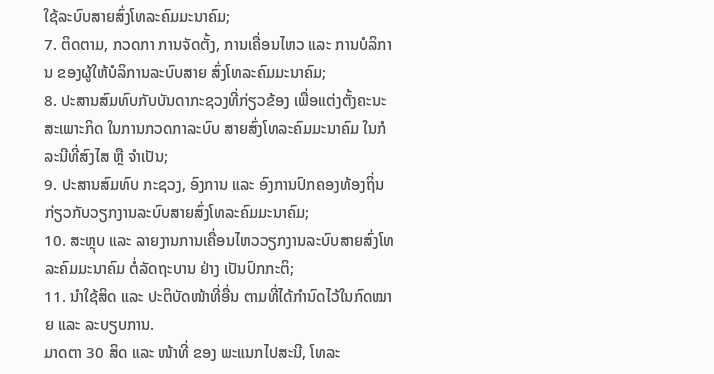ໃຊ້ລະບົບສາຍສົ່ງໂທລະຄົມມະນາຄົມ;
7. ຕິດຕາມ, ກວດກາ ການຈັດຕັ້ງ, ການເຄື່ອນໄຫວ ແລະ ການບໍລິການ ຂອງຜູ້ໃຫ້ບໍລິການລະບົບສາຍ ສົ່ງໂທລະຄົມມະນາຄົມ;
8. ປະສານສົມທົບກັບບັນດາກະຊວງທີ່ກ່ຽວຂ້ອງ ເພື່ອແຕ່ງຕັ້ງຄະນະສະເພາະກິດ ໃນການກວດກາລະບົບ ສາຍສົ່ງໂທລະຄົມມະນາຄົມ ໃນກໍລະນີທີ່ສົງໄສ ຫຼື ຈຳເປັນ;
9. ປະສານສົມທົບ ກະຊວງ, ອົງການ ແລະ ອົງການປົກຄອງທ້ອງຖິ່ນ ກ່ຽວກັບວຽກງານລະບົບສາຍສົ່ງໂທລະຄົມມະນາຄົມ;
10. ສະຫຼຸບ ແລະ ລາຍງານການເຄື່ອນໄຫວວຽກງານລະບົບສາຍສົ່ງໂທລະຄົມມະນາຄົມ ຕໍ່ລັດຖະບານ ຢ່າງ ເປັນປົກກະຕິ;
11. ນໍາໃຊ້ສິດ ແລະ ປະຕິບັດໜ້າທີ່ອື່ນ ຕາມທີ່ໄດ້ກຳນົດໄວ້ໃນກົດໝາຍ ແລະ ລະບຽບການ.
ມາດຕາ 30 ສິດ ແລະ ໜ້າທີ່ ຂອງ ພະແນກໄປສະນີ, ໂທລະ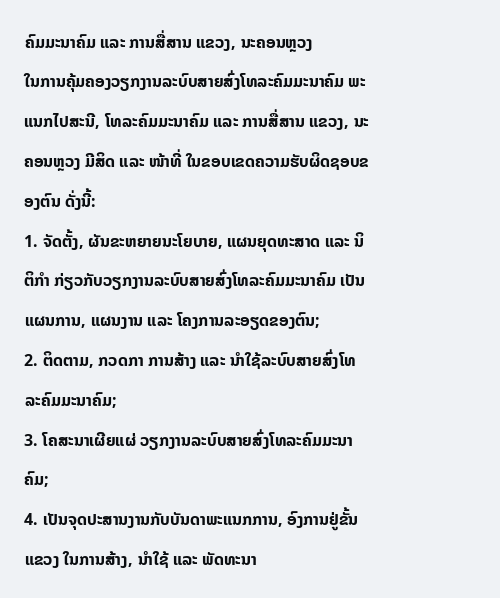ຄົມມະນາຄົມ ແລະ ການສື່ສານ ແຂວງ, ນະຄອນຫຼວງ
ໃນການຄຸ້ມຄອງວຽກງານລະບົບສາຍສົ່ງໂທລະຄົມມະນາຄົມ ພະແນກໄປສະນີ, ໂທລະຄົມມະນາຄົມ ແລະ ການສື່ສານ ແຂວງ, ນະຄອນຫຼວງ ມີສິດ ແລະ ໜ້າທີ່ ໃນຂອບເຂດຄວາມຮັບຜິດຊອບຂອງຕົນ ດັ່ງນີ້:
1. ຈັດຕັ້ງ, ຜັນຂະຫຍາຍນະໂຍບາຍ, ແຜນຍຸດທະສາດ ແລະ ນິຕິກຳ ກ່ຽວກັບວຽກງານລະບົບສາຍສົ່ງໂທລະຄົມມະນາຄົມ ເປັນແຜນການ, ແຜນງານ ແລະ ໂຄງການລະອຽດຂອງຕົນ;
2. ຕິດຕາມ, ກວດກາ ການສ້າງ ແລະ ນໍາໃຊ້ລະບົບສາຍສົ່ງໂທລະຄົມມະນາຄົມ;
3. ໂຄສະນາເຜີຍແຜ່ ວຽກງານລະບົບສາຍສົ່ງໂທລະຄົມມະນາຄົມ;
4. ເປັນຈຸດປະສານງານກັບບັນດາພະແນກການ, ອົງການຢູ່ຂັ້ນແຂວງ ໃນການສ້າງ, ນໍາໃຊ້ ແລະ ພັດທະນາ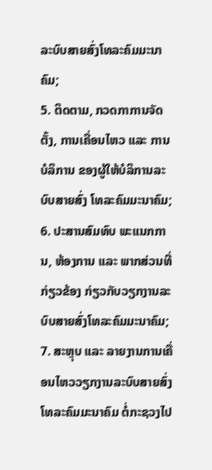ລະບົບສາຍສົ່ງໂທລະຄົມມະນາຄົມ;
5. ຕິດຕາມ, ກວດກາການຈັດຕັ້ງ, ການເຄື່ອນໄຫວ ແລະ ການບໍລິການ ຂອງຜູ້ໃຫ້ບໍລິການລະບົບສາຍສົ່ງ ໂທລະຄົມມະນາຄົມ;
6. ປະສານສົມທົບ ພະແນກການ, ຫ້ອງການ ແລະ ພາກສ່ວນທີ່ກ່ຽວຂ້ອງ ກ່ຽວກັບວຽກງານລະບົບສາຍສົ່ງໂທລະຄົມມະນາຄົມ;
7. ສະຫຼຸບ ແລະ ລາຍງານການເຄື່ອນໄຫວວຽກງານລະບົບສາຍສົ່ງໂທລະຄົມມະນາຄົມ ຕໍ່ກະຊວງໄປ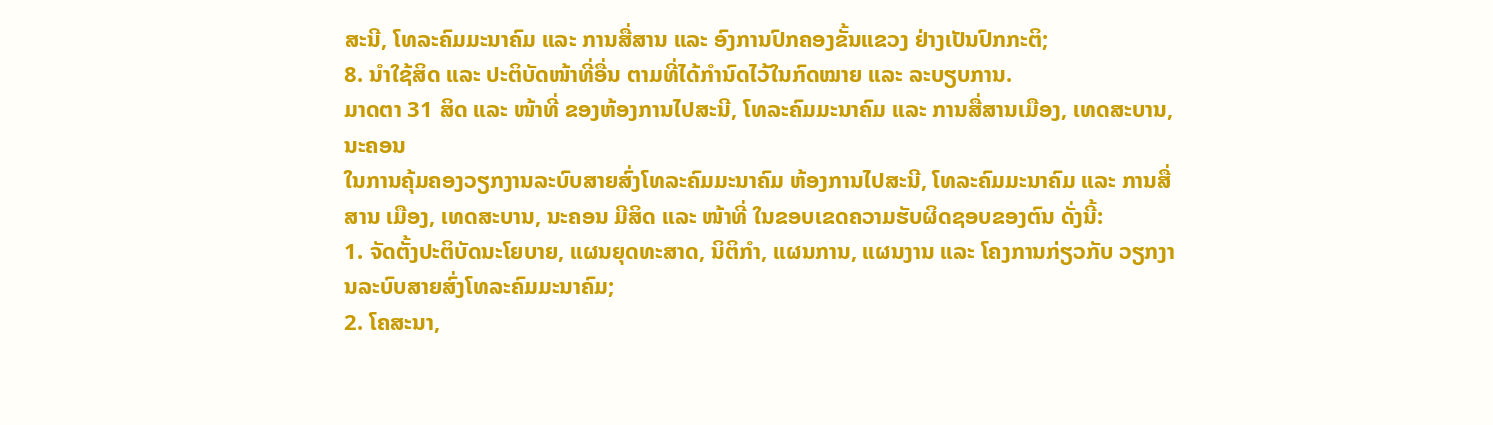ສະນີ, ໂທລະຄົມມະນາຄົມ ແລະ ການສື່ສານ ແລະ ອົງການປົກຄອງຂັ້ນແຂວງ ຢ່າງເປັນປົກກະຕິ;
8. ນໍາໃຊ້ສິດ ແລະ ປະຕິບັດໜ້າທີ່ອື່ນ ຕາມທີ່ໄດ້ກຳນົດໄວ້ໃນກົດໝາຍ ແລະ ລະບຽບການ.
ມາດຕາ 31 ສິດ ແລະ ໜ້າທີ່ ຂອງຫ້ອງການໄປສະນີ, ໂທລະຄົມມະນາຄົມ ແລະ ການສື່ສານເມືອງ, ເທດສະບານ, ນະຄອນ
ໃນການຄຸ້ມຄອງວຽກງານລະບົບສາຍສົ່ງໂທລະຄົມມະນາຄົມ ຫ້ອງການໄປສະນີ, ໂທລະຄົມມະນາຄົມ ແລະ ການສື່ສານ ເມືອງ, ເທດສະບານ, ນະຄອນ ມີສິດ ແລະ ໜ້າທີ່ ໃນຂອບເຂດຄວາມຮັບຜິດຊອບຂອງຕົນ ດັ່ງນີ້:
1. ຈັດຕັ້ງປະຕິບັດນະໂຍບາຍ, ແຜນຍຸດທະສາດ, ນິຕິກຳ, ແຜນການ, ແຜນງານ ແລະ ໂຄງການກ່ຽວກັບ ວຽກງານລະບົບສາຍສົ່ງໂທລະຄົມມະນາຄົມ;
2. ໂຄສະນາ,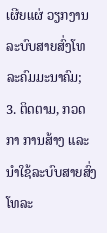ເຜີຍແຜ່ ວຽກງານລະບົບສາຍສົ່ງໂທລະຄົມມະນາຄົມ;
3. ຕິດຕາມ, ກວດກາ ການສ້າງ ແລະ ນໍາໃຊ້ລະບົບສາຍສົ່ງໂທລະ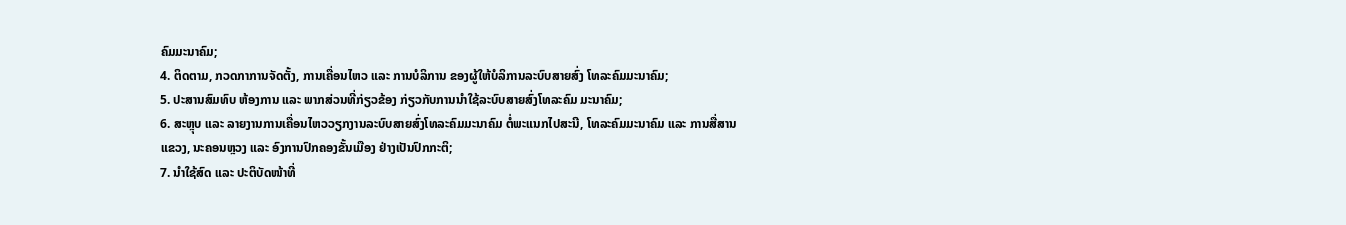ຄົມມະນາຄົມ;
4. ຕິດຕາມ, ກວດກາການຈັດຕັ້ງ, ການເຄື່ອນໄຫວ ແລະ ການບໍລິການ ຂອງຜູ້ໃຫ້ບໍລິການລະບົບສາຍສົ່ງ ໂທລະຄົມມະນາຄົມ;
5. ປະສານສົມທົບ ຫ້ອງການ ແລະ ພາກສ່ວນທີ່ກ່ຽວຂ້ອງ ກ່ຽວກັບການນໍາໃຊ້ລະບົບສາຍສົ່ງໂທລະຄົມ ມະນາຄົມ;
6. ສະຫຼຸບ ແລະ ລາຍງານການເຄື່ອນໄຫວວຽກງານລະບົບສາຍສົ່ງໂທລະຄົມມະນາຄົມ ຕໍ່ພະແນກໄປສະນີ, ໂທລະຄົມມະນາຄົມ ແລະ ການສື່ສານແຂວງ, ນະຄອນຫຼວງ ແລະ ອົງການປົກຄອງຂັ້ນເມືອງ ຢ່າງເປັນປົກກະຕິ;
7. ນໍາໃຊ້ສົດ ແລະ ປະຕິບັດໜ້າທີ່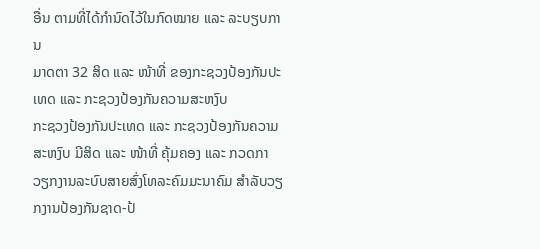ອື່ນ ຕາມທີ່ໄດ້ກຳນົດໄວ້ໃນກົດໝາຍ ແລະ ລະບຽບການ
ມາດຕາ 32 ສິດ ແລະ ໜ້າທີ່ ຂອງກະຊວງປ້ອງກັນປະເທດ ແລະ ກະຊວງປ້ອງກັນຄວາມສະຫງົບ
ກະຊວງປ້ອງກັນປະເທດ ແລະ ກະຊວງປ້ອງກັນຄວາມສະຫງົບ ມີສິດ ແລະ ໜ້າທີ່ ຄຸ້ມຄອງ ແລະ ກວດກາ ວຽກງານລະບົບສາຍສົ່ງໂທລະຄົມມະນາຄົມ ສໍາລັບວຽກງານປ້ອງກັນຊາດ-ປ້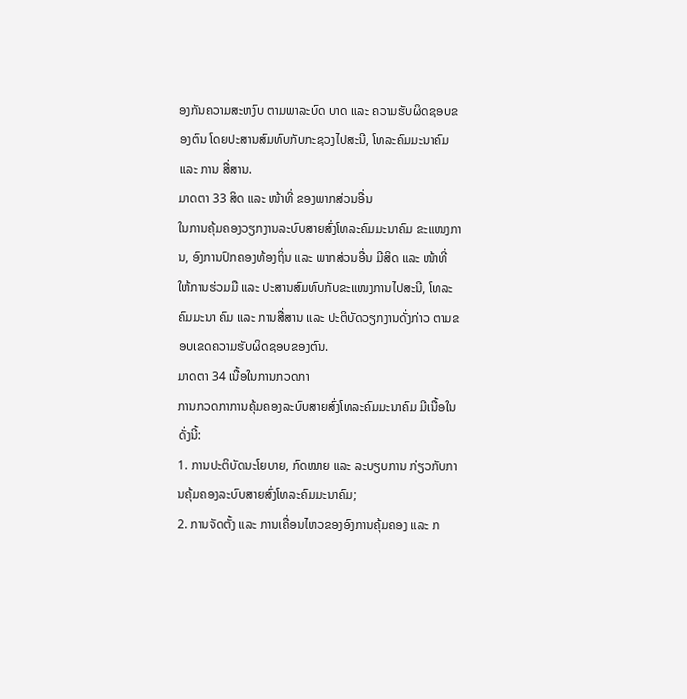ອງກັນຄວາມສະຫງົບ ຕາມພາລະບົດ ບາດ ແລະ ຄວາມຮັບຜິດຊອບຂອງຕົນ ໂດຍປະສານສົມທົບກັບກະຊວງໄປສະນີ, ໂທລະຄົມມະນາຄົມ ແລະ ການ ສື່ສານ.
ມາດຕາ 33 ສິດ ແລະ ໜ້າທີ່ ຂອງພາກສ່ວນອື່ນ
ໃນການຄຸ້ມຄອງວຽກງານລະບົບສາຍສົ່ງໂທລະຄົມມະນາຄົມ ຂະແໜງການ, ອົງການປົກຄອງທ້ອງຖິ່ນ ແລະ ພາກສ່ວນອື່ນ ມີສິດ ແລະ ໜ້າທີ່ ໃຫ້ການຮ່ວມມື ແລະ ປະສານສົມທົບກັບຂະແໜງການໄປສະນີ, ໂທລະຄົມມະນາ ຄົມ ແລະ ການສື່ສານ ແລະ ປະຕິບັດວຽກງານດັ່ງກ່າວ ຕາມຂອບເຂດຄວາມຮັບຜິດຊອບຂອງຕົນ.
ມາດຕາ 34 ເນື້ອໃນການກວດກາ
ການກວດກາການຄຸ້ມຄອງລະບົບສາຍສົ່ງໂທລະຄົມມະນາຄົມ ມີເນື້ອໃນ ດັ່ງນີ້:
1. ການປະຕິບັດນະໂຍບາຍ, ກົດໝາຍ ແລະ ລະບຽບການ ກ່ຽວກັບການຄຸ້ມຄອງລະບົບສາຍສົ່ງໂທລະຄົມມະນາຄົມ;
2. ການຈັດຕັ້ງ ແລະ ການເຄື່ອນໄຫວຂອງອົງການຄຸ້ມຄອງ ແລະ ກ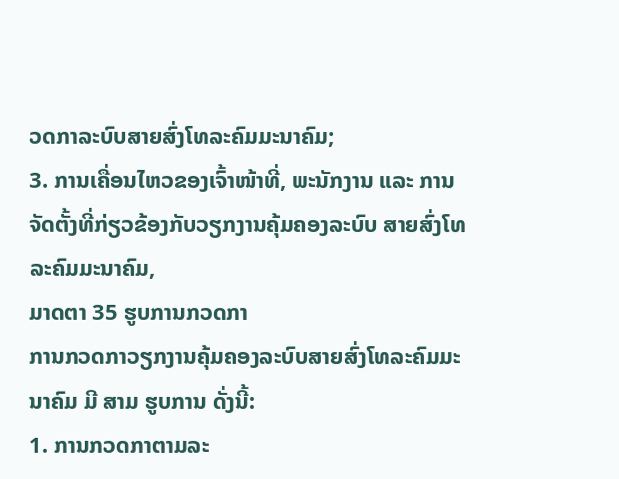ວດກາລະບົບສາຍສົ່ງໂທລະຄົມມະນາຄົມ;
3. ການເຄື່ອນໄຫວຂອງເຈົ້າໜ້າທີ່, ພະນັກງານ ແລະ ການຈັດຕັ້ງທີ່ກ່ຽວຂ້ອງກັບວຽກງານຄຸ້ມຄອງລະບົບ ສາຍສົ່ງໂທລະຄົມມະນາຄົມ,
ມາດຕາ 35 ຮູບການກວດກາ
ການກວດກາວຽກງານຄຸ້ມຄອງລະບົບສາຍສົ່ງໂທລະຄົມມະນາຄົມ ມີ ສາມ ຮູບການ ດັ່ງນີ້:
1. ການກວດກາຕາມລະ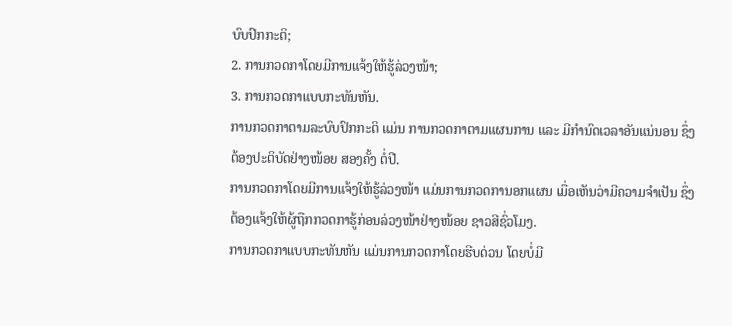ບົບປົກກະຕິ;
2. ການກວດກາໂດຍມີການແຈ້ງໃຫ້ຮູ້ລ່ວງໜ້າ;
3. ການກວດກາແບບກະທັນຫັນ.
ການກວດກາຕາມລະບົບປົກກະຕິ ແມ່ນ ການກວດກາຕາມແຜນການ ແລະ ມີກຳນົດເວລາອັນແນ່ນອນ ຊຶ່ງ ຕ້ອງປະຕິບັດຢ່າງໜ້ອຍ ສອງຄັ້ງ ຕໍ່ປີ.
ການກວດກາໂດຍມີການແຈ້ງໃຫ້ຮູ້ລ່ວງໜ້າ ແມ່ນການກວດການອກແຜນ ເມື່ອເຫັນວ່າມີຄວາມຈໍາເປັນ ຊຶ່ງຕ້ອງແຈ້ງໃຫ້ຜູ້ຖືກກວດກາຮູ້ກ່ອນລ່ວງໜ້າຢ່າງໜ້ອຍ ຊາວສີຊົ່ວໂມງ.
ການກວດກາແບບກະທັນຫັນ ແມ່ນການກວດກາໂດຍຮີບດ່ວນ ໂດຍບໍ່ມີ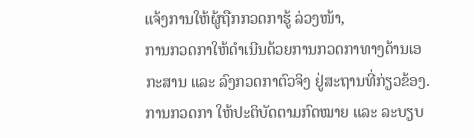ແຈ້ງການໃຫ້ຜູ້ຖືກກວດກາຮູ້ ລ່ວງໜ້າ,
ການກວດກາໃຫ້ດໍາເນີນດ້ວຍການກວດກາທາງດ້ານເອກະສານ ແລະ ລົງກວດກາຕົວຈິງ ຢູ່ສະຖານທີ່ກ່ຽວຂ້ອງ.
ການກວດກາ ໃຫ້ປະຕິບັດຕາມກົດໝາຍ ແລະ ລະບຽບ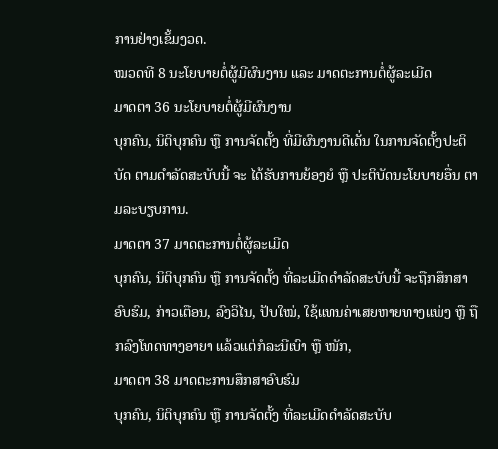ການຢ່າງເຂັ້ມງວດ.
ໝວດທີ 8 ນະໂຍບາຍຕໍ່ຜູ້ມີຜົນງານ ແລະ ມາດຕະການຕໍ່ຜູ້ລະເມີດ
ມາດຕາ 36 ນະໂຍບາຍຕໍ່ຜູ້ມີຜົນງານ
ບຸກຄົນ, ນິຕິບຸກຄົນ ຫຼື ການຈັດຕັ້ງ ທີ່ມີຜົນງານດີເດັ່ນ ໃນການຈັດຕັ້ງປະຕິບັດ ຕາມດໍາລັດສະບັບນີ້ ຈະ ໄດ້ຮັບການຍ້ອງຍໍ ຫຼື ປະຕິບັດນະໂຍບາຍອື່ນ ຕາມລະບຽບການ.
ມາດຕາ 37 ມາດຕະການຕໍ່ຜູ້ລະເມີດ
ບຸກຄົນ, ນິຕິບຸກຄົນ ຫຼື ການຈັດຕັ້ງ ທີ່ລະເມີດດໍາລັດສະບັບນີ້ ຈະຖືກສຶກສາອົບຮົມ, ກ່າວເຕືອນ, ລົງວິໄນ, ປັບໃໝ່, ໃຊ້ແທນຄ່າເສຍຫາຍທາງແພ່ງ ຫຼື ຖືກລົງໂທດທາງອາຍາ ແລ້ວແຕ່ກໍລະນີເບົາ ຫຼື ໜັກ,
ມາດຕາ 38 ມາດຕະການສຶກສາອົບຮົມ
ບຸກຄົນ, ນິຕິບຸກຄົນ ຫຼື ການຈັດຕັ້ງ ທີ່ລະເມີດດຳລັດສະບັບ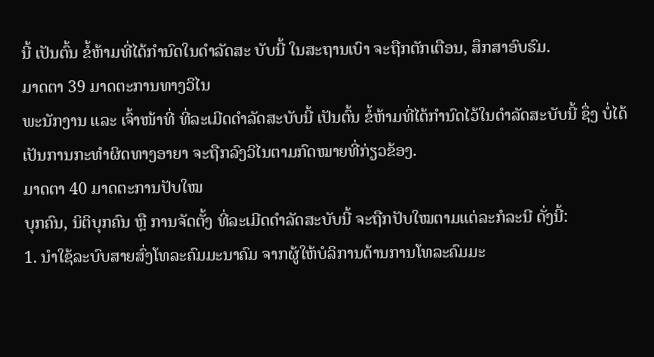ນີ້ ເປັນຕົ້ນ ຂໍ້ຫ້າມທີ່ໄດ້ກຳນົດໃນດຳລັດສະ ບັບນີ້ ໃນສະຖານເບົາ ຈະຖືກຕັກເຕືອນ, ສຶກສາອົບຮົມ.
ມາດຕາ 39 ມາດຕະການທາງວິໄນ
ພະນັກງານ ແລະ ເຈົ້າໜ້າທີ່ ທີ່ລະເມີດດຳລັດສະບັບນີ້ ເປັນຕົ້ນ ຂໍ້ຫ້າມທີ່ໄດ້ກຳນົດໄວ້ໃນດຳລັດສະບັບນີ້ ຊຶ່ງ ບໍ່ໄດ້ເປັນການກະທໍາຜິດທາງອາຍາ ຈະຖືກລົງວິໄນຕາມກົດໝາຍທີ່ກ່ຽວຂ້ອງ.
ມາດຕາ 40 ມາດຕະການປັບໃໝ
ບຸກຄົນ, ນິຕິບຸກຄົນ ຫຼື ການຈັດຕັ້ງ ທີ່ລະເມີດດຳລັດສະບັບນີ້ ຈະຖືກປັບໃໝຕາມແຕ່ລະກໍລະນີ ດັ່ງນີ້:
1. ນໍາໃຊ້ລະບົບສາຍສົ່ງໂທລະຄົມມະນາຄົມ ຈາກຜູ້ໃຫ້ບໍລິການດ້ານການໂທລະຄົມມະ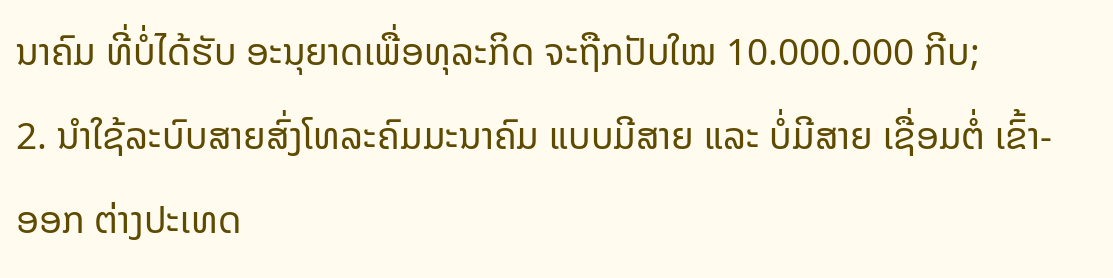ນາຄົມ ທີ່ບໍ່ໄດ້ຮັບ ອະນຸຍາດເພື່ອທຸລະກິດ ຈະຖືກປັບໃໝ 10.000.000 ກີບ;
2. ນໍາໃຊ້ລະບົບສາຍສົ່ງໂທລະຄົມມະນາຄົມ ແບບມີສາຍ ແລະ ບໍ່ມີສາຍ ເຊື່ອມຕໍ່ ເຂົ້າ-ອອກ ຕ່າງປະເທດ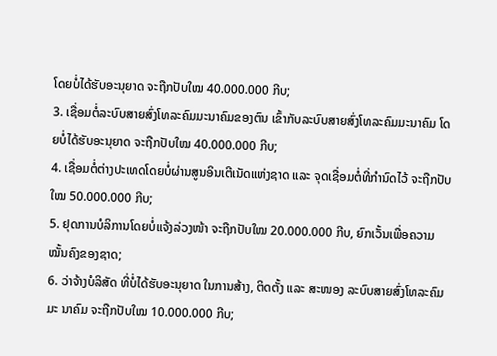ໂດຍບໍ່ໄດ້ຮັບອະນຸຍາດ ຈະຖືກປັບໃໝ 40.000.000 ກີບ;
3. ເຊື່ອມຕໍ່ລະບົບສາຍສົ່ງໂທລະຄົມມະນາຄົມຂອງຕົນ ເຂົ້າກັບລະບົບສາຍສົ່ງໂທລະຄົມມະນາຄົມ ໂດຍບໍ່ໄດ້ຮັບອະນຸຍາດ ຈະຖືກປັບໃໝ 40.000.000 ກີບ;
4. ເຊື່ອມຕໍ່ຕ່າງປະເທດໂດຍບໍ່ຜ່ານສູນອິນເຕີເນັດແຫ່ງຊາດ ແລະ ຈຸດເຊື່ອມຕໍ່ທີ່ກຳນົດໄວ້ ຈະຖືກປັບໃໝ 50.000.000 ກີບ;
5. ຢຸດການບໍລິການໂດຍບໍ່ແຈ້ງລ່ວງໜ້າ ຈະຖືກປັບໃໝ 20.000.000 ກີບ, ຍົກເວັ້ນເພື່ອຄວາມໝັ້ນຄົງຂອງຊາດ;
6. ວ່າຈ້າງບໍລິສັດ ທີ່ບໍ່ໄດ້ຮັບອະນຸຍາດ ໃນການສ້າງ, ຕິດຕັ້ງ ແລະ ສະໜອງ ລະບົບສາຍສົ່ງໂທລະຄົມມະ ນາຄົມ ຈະຖືກປັບໃໝ 10.000.000 ກີບ;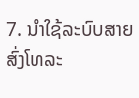7. ນໍາໃຊ້ລະບົບສາຍສົ່ງໂທລະ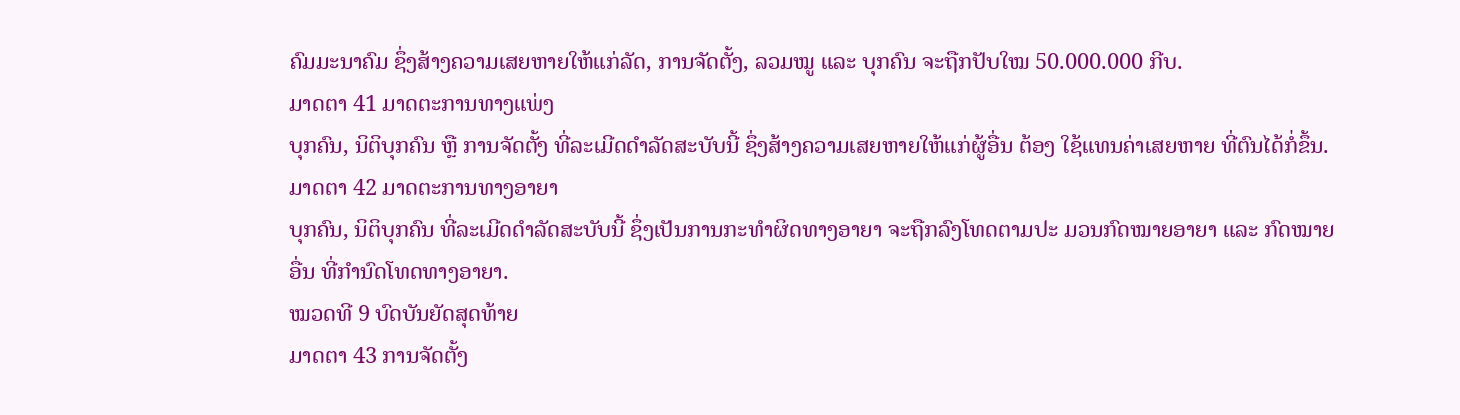ຄົມມະນາຄົມ ຊຶ່ງສ້າງຄວາມເສຍຫາຍໃຫ້ແກ່ລັດ, ການຈັດຕັ້ງ, ລວມໝູ ແລະ ບຸກຄົນ ຈະຖືກປັບໃໝ 50.000.000 ກີບ.
ມາດຕາ 41 ມາດຕະການທາງແພ່ງ
ບຸກຄົນ, ນິຕິບຸກຄົນ ຫຼື ການຈັດຕັ້ງ ທີ່ລະເມີດດຳລັດສະບັບນີ້ ຊຶ່ງສ້າງຄວາມເສຍຫາຍໃຫ້ແກ່ຜູ້ອື່ນ ຕ້ອງ ໃຊ້ແທນຄ່າເສຍຫາຍ ທີ່ຕົນໄດ້ກໍ່ຂຶ້ນ.
ມາດຕາ 42 ມາດຕະການທາງອາຍາ
ບຸກຄົນ, ນິຕິບຸກຄົນ ທີ່ລະເມີດດຳລັດສະບັບນີ້ ຊຶ່ງເປັນການກະທໍາຜິດທາງອາຍາ ຈະຖືກລົງໂທດຕາມປະ ມວນກົດໝາຍອາຍາ ແລະ ກົດໝາຍອື່ນ ທີ່ກຳນົດໂທດທາງອາຍາ.
ໝວດທີ 9 ບົດບັນຍັດສຸດທ້າຍ
ມາດຕາ 43 ການຈັດຕັ້ງ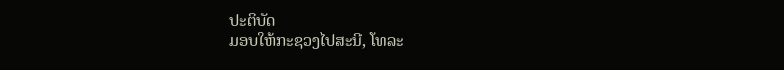ປະຕິບັດ
ມອບໃຫ້ກະຊວງໄປສະນີ, ໂທລະ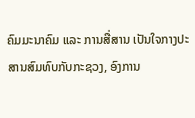ຄົມມະນາຄົມ ແລະ ການສື່ສານ ເປັນໃຈກາງປະສານສົມທົບກັບກະຊວງ, ອົງການ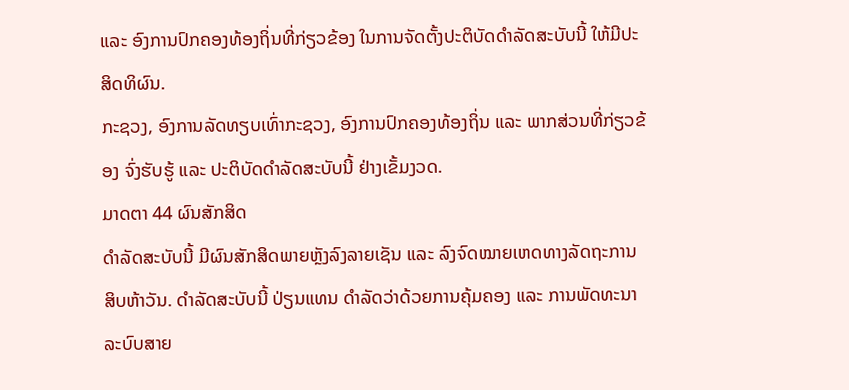ແລະ ອົງການປົກຄອງທ້ອງຖິ່ນທີ່ກ່ຽວຂ້ອງ ໃນການຈັດຕັ້ງປະຕິບັດດຳລັດສະບັບນີ້ ໃຫ້ມີປະສິດທິຜົນ.
ກະຊວງ, ອົງການລັດທຽບເທົ່າກະຊວງ, ອົງການປົກຄອງທ້ອງຖິ່ນ ແລະ ພາກສ່ວນທີ່ກ່ຽວຂ້ອງ ຈົ່ງຮັບຮູ້ ແລະ ປະຕິບັດດຳລັດສະບັບນີ້ ຢ່າງເຂັ້ມງວດ.
ມາດຕາ 44 ຜົນສັກສິດ
ດຳລັດສະບັບນີ້ ມີຜົນສັກສິດພາຍຫຼັງລົງລາຍເຊັນ ແລະ ລົງຈົດໝາຍເຫດທາງລັດຖະການ ສິບຫ້າວັນ. ດຳລັດສະບັບນີ້ ປ່ຽນແທນ ດຳລັດວ່າດ້ວຍການຄຸ້ມຄອງ ແລະ ການພັດທະນາລະບົບສາຍ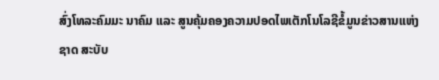ສົ່ງໂທລະຄົມມະ ນາຄົມ ແລະ ສູນຄຸ້ມຄອງຄວາມປອດໄພເຕັກໂນໂລຊີຂໍ້ມູນຂ່າວສານແຫ່ງຊາດ ສະບັບ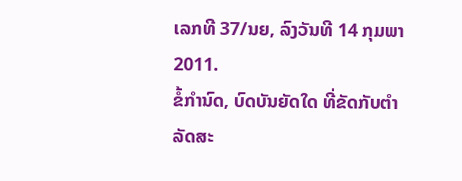ເລກທີ 37/ນຍ, ລົງວັນທີ 14 ກຸມພາ 2011.
ຂໍ້ກຳນົດ, ບົດບັນຍັດໃດ ທີ່ຂັດກັບຕຳລັດສະ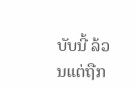ບັບນີ້ ລ້ວນແຕ່ຖືກ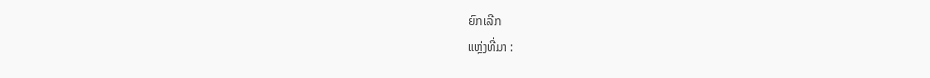ຍົກເລີກ
ແຫຼ່ງທີ່ມາ :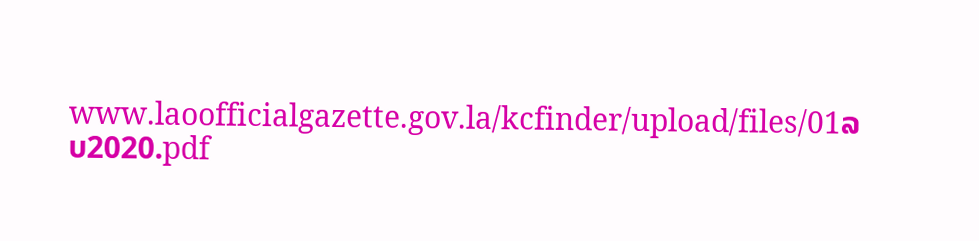www.laoofficialgazette.gov.la/kcfinder/upload/files/01ລບ2020.pdf